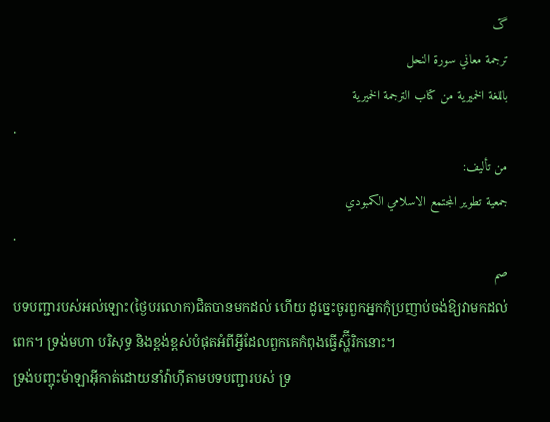ڱ
ترجمة معاني سورة النحل
باللغة الخميرية من كتاب الترجمة الخميرية
.
من تأليف:
جمعية تطوير المجتمع الاسلامي الكمبودي
.
صم
បទបញ្ជារបស់អល់ឡោះ(ថ្ងៃបរលោក)ជិតបានមកដល់ ហើយ ដូចេ្នះចូរពួកអ្នកកុំប្រញាប់ចង់ឱ្យវាមកដល់ពេក។ ទ្រង់មហា បរិសុទ្ធ និងខ្ពង់ខ្ពស់បំផុតអំពីអ្វីដែលពួកគេកំពុងធ្វើស្ហ៊ីរិកនោះ។
ទ្រង់បញ្ចុះម៉ាឡាអ៊ីកាត់ដោយនាំវ៉ាហ៊ីតាមបទបញ្ជារបស់ ទ្រ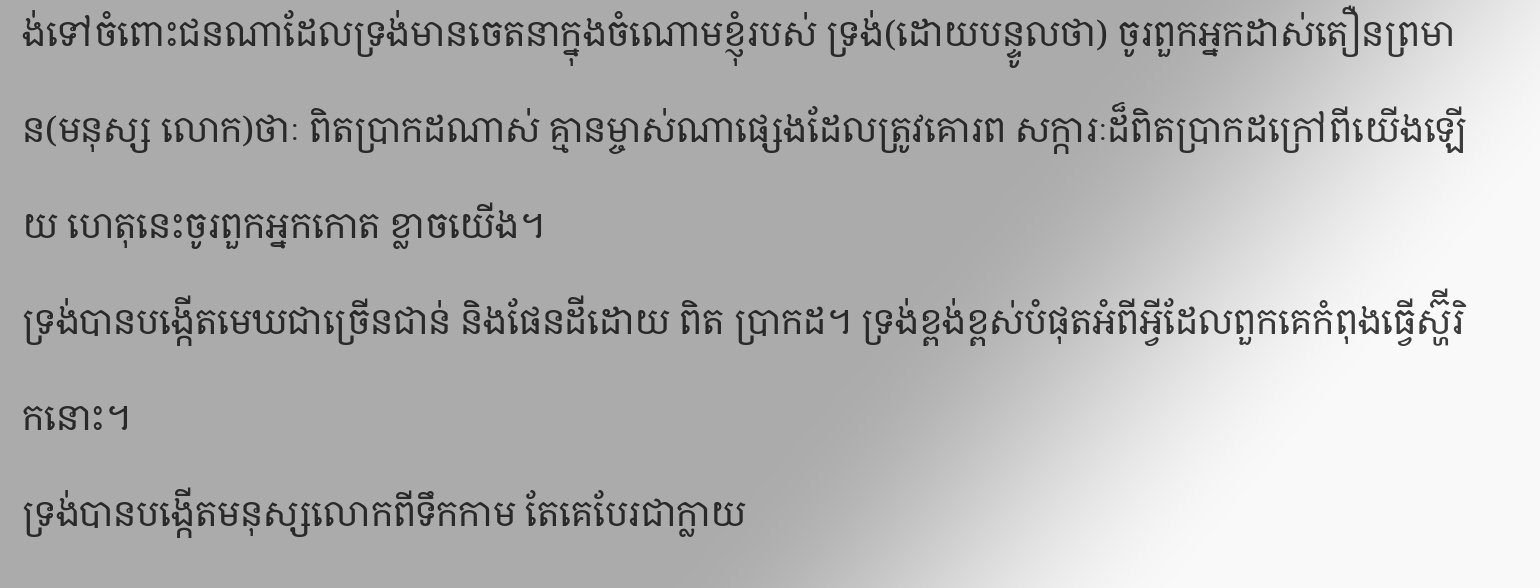ង់ទៅចំពោះជនណាដែលទ្រង់មានចេតនាក្នុងចំណោមខ្ញុំរបស់ ទ្រង់(ដោយបន្ទូលថា) ចូរពួកអ្នកដាស់តឿនព្រមាន(មនុស្ស លោក)ថាៈ ពិតប្រាកដណាស់ គ្មានម្ចាស់ណាផេ្សងដែលត្រូវគោរព សក្ការៈដ៏ពិតប្រាកដក្រៅពីយើងឡើយ ហេតុនេះចូរពួកអ្នកកោត ខ្លាចយើង។
ទ្រង់បានបង្កើតមេឃជាច្រើនជាន់ និងផែនដីដោយ ពិត ប្រាកដ។ ទ្រង់ខ្ពង់ខ្ពស់បំផុតអំពីអ្វីដែលពួកគេកំពុងធ្វើស្ហ៊ីរិកនោះ។
ទ្រង់បានបង្កើតមនុស្សលោកពីទឹកកាម តែគេបែរជាក្លាយ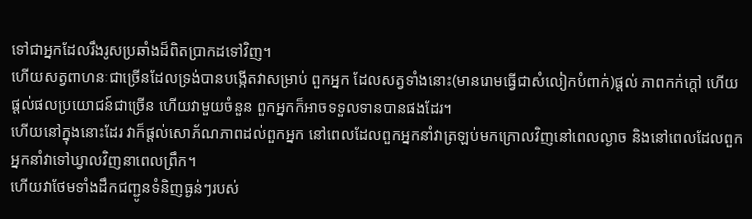ទៅជាអ្នកដែលរឹងរូសប្រឆាំងដ៏ពិតប្រាកដទៅវិញ។
ហើយសត្វពាហនៈជាច្រើនដែលទ្រង់បានបង្កើតវាសម្រាប់ ពួកអ្នក ដែលសត្វទាំងនោះ(មានរោមធ្វើជាសំលៀកបំពាក់)ផ្ដល់ ភាពកក់ក្ដៅ ហើយផ្ដល់ផលប្រយោជន៍ជាច្រើន ហើយវាមួយចំនួន ពួកអ្នកក៏អាចទទួលទានបានផងដែរ។
ហើយនៅក្នុងនោះដែរ វាក៏ផ្ដល់សោភ័ណភាពដល់ពួកអ្នក នៅពេលដែលពួកអ្នកនាំវាត្រឡប់មកក្រោលវិញនៅពេលល្ងាច និងនៅពេលដែលពួកអ្នកនាំវាទៅឃ្វាលវិញនាពេលព្រឹក។
ហើយវាថែមទាំងដឹកជញ្ជូនទំនិញធ្ងន់ៗរបស់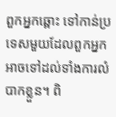ពួកអ្នកឆ្ពោះ ទៅកាន់ប្រទេសមួយដែលពួកអ្នកអាចទៅដល់ទាំងការលំបាកខ្លួន។ ពិ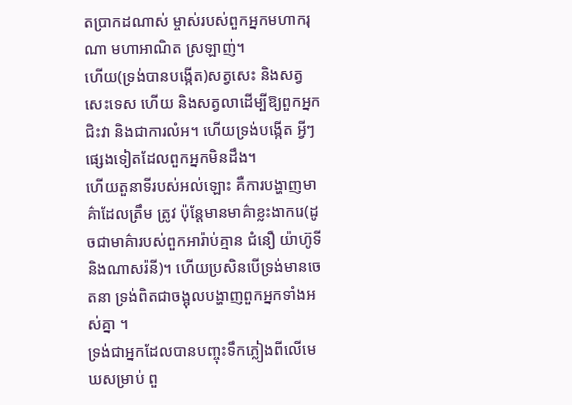តប្រាកដណាស់ ម្ចាស់របស់ពួកអ្នកមហាករុណា មហាអាណិត ស្រឡាញ់។
ហើយ(ទ្រង់បានបងើ្កត)សត្វសេះ និងសត្វសេះទេស ហើយ និងសត្វលាដើម្បីឱ្យពួកអ្នកជិះវា និងជាការលំអ។ ហើយទ្រង់បង្កើត អ្វីៗផេ្សងទៀតដែលពួកអ្នកមិនដឹង។
ហើយតួនាទីរបស់អល់ឡោះ គឺការបង្ហាញមាគ៌ាដែលត្រឹម ត្រូវ ប៉ុន្ដែមានមាគ៌ាខ្លះងាករេ(ដូចជាមាគ៌ារបស់ពួកអារ៉ាប់គ្មាន ជំនឿ យ៉ាហ៊ូទី និងណាសរ៉នី)។ ហើយប្រសិនបើទ្រង់មានចេតនា ទ្រង់ពិតជាចង្អុលបង្ហាញពួកអ្នកទាំងអស់គ្នា ។
ទ្រង់ជាអ្នកដែលបានបញ្ចុះទឹកភ្លៀងពីលើមេឃសម្រាប់ ពួ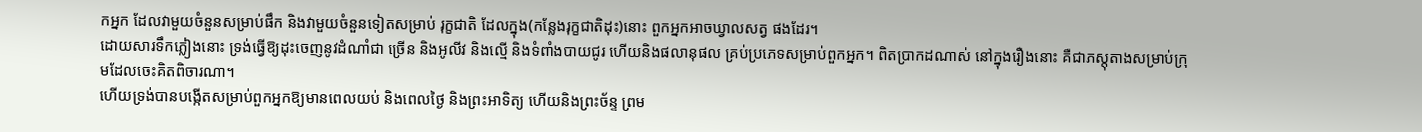កអ្នក ដែលវាមួយចំនួនសម្រាប់ផឹក និងវាមួយចំនួនទៀតសម្រាប់ រុក្ខជាតិ ដែលក្នុង(កន្លែងរុក្ខជាតិដុះ)នោះ ពួកអ្នកអាចឃ្វាលសត្វ ផងដែរ។
ដោយសារទឹកភ្លៀងនោះ ទ្រង់ធ្វើឱ្យដុះចេញនូវដំណាំជា ច្រើន និងអូលីវ និងល្មើ និងទំពាំងបាយជូរ ហើយនិងផលានុផល គ្រប់ប្រភេទសម្រាប់ពួកអ្នក។ ពិតប្រាកដណាស់ នៅក្នុងរឿងនោះ គឺជាភស្ដុតាងសម្រាប់ក្រុមដែលចេះគិតពិចារណា។
ហើយទ្រង់បានបង្កើតសម្រាប់ពួកអ្នកឱ្យមានពេលយប់ និងពេលថ្ងៃ និងព្រះអាទិត្យ ហើយនិងព្រះច័ន្ទ ព្រម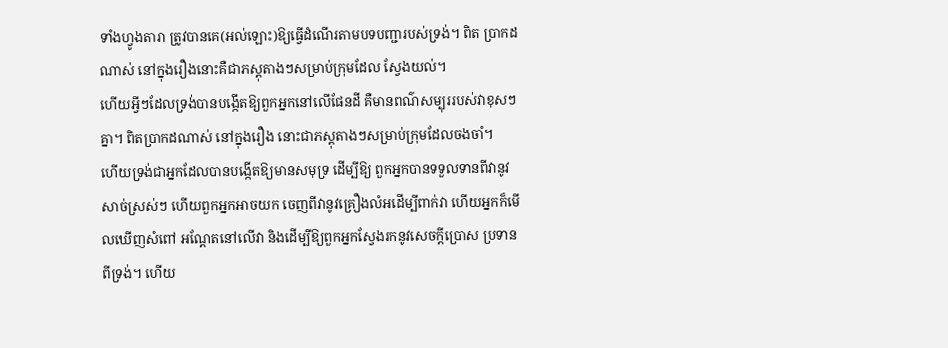ទាំងហ្វូងតារា ត្រូវបានគេ(អល់ឡោះ)ឱ្យធ្វើដំណើរតាមបទបញ្ជារបស់ទ្រង់។ ពិត ប្រាកដណាស់ នៅក្នុងរឿងនោះគឺជាភស្ដុតាងៗសម្រាប់ក្រុមដែល ស្វែងយល់។
ហើយអ្វីៗដែលទ្រង់បានបង្កើតឱ្យពួកអ្នកនៅលើផែនដី គឺមានពណ៌សម្បុររបស់វាខុសៗគ្នា។ ពិតប្រាកដណាស់ នៅក្នុងរឿង នោះជាភស្ដុតាងៗសម្រាប់ក្រុមដែលចងចាំ។
ហើយទ្រង់ជាអ្នកដែលបានបង្កើតឱ្យមានសមុទ្រ ដើម្បីឱ្យ ពួកអ្នកបានទទួលទានពីវានូវសាច់ស្រស់ៗ ហើយពួកអ្នកអាចយក ចេញពីវានូវគ្រឿងលំអដើម្បីពាក់វា ហើយអ្នកក៏មើលឃើញសំពៅ អណ្ដែតនៅលើវា និងដើម្បីឱ្យពួកអ្នកស្វែងរកនូវសេចក្ដីប្រោស ប្រទានពីទ្រង់។ ហើយ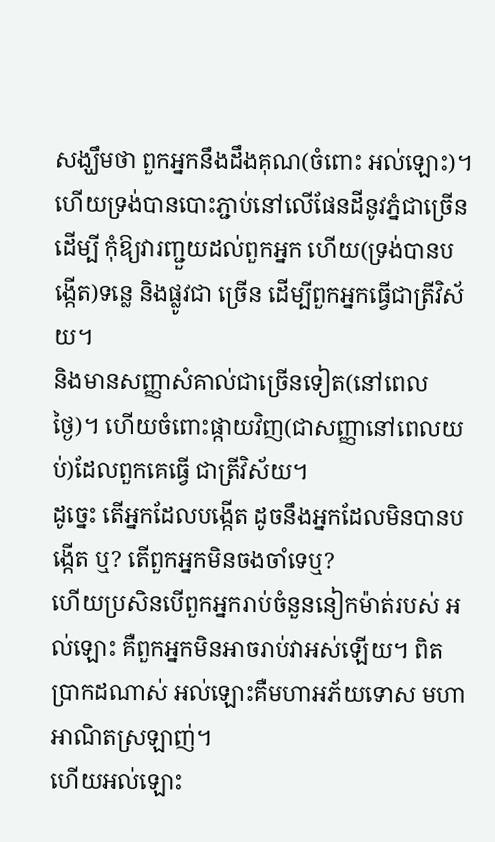សង្ឃឹមថា ពួកអ្នកនឹងដឹងគុណ(ចំពោះ អល់ឡោះ)។
ហើយទ្រង់បានបោះភ្ជាប់នៅលើផែនដីនូវភ្នំជាច្រើន ដើម្បី កុំឱ្យវារញ្ជួយដល់ពួកអ្នក ហើយ(ទ្រង់បានបង្កើត)ទនេ្ល និងផ្លូវជា ច្រើន ដើម្បីពួកអ្នកធ្វើជាត្រីវិស័យ។
និងមានសញ្ញាសំគាល់ជាច្រើនទៀត(នៅពេលថ្ងៃ)។ ហើយចំពោះផ្កាយវិញ(ជាសញ្ញានៅពេលយប់)ដែលពួកគេធ្វើ ជាត្រីវិស័យ។
ដូចេ្នះ តើអ្នកដែលបង្កើត ដូចនឹងអ្នកដែលមិនបានបង្កើត ឬ? តើពួកអ្នកមិនចងចាំទេឬ?
ហើយប្រសិនបើពួកអ្នករាប់ចំនួននៀកម៉ាត់របស់ អល់ឡោះ គឺពួកអ្នកមិនអាចរាប់វាអស់ឡើយ។ ពិតប្រាកដណាស់ អល់ឡោះគឺមហាអភ័យទោស មហាអាណិតស្រឡាញ់។
ហើយអល់ឡោះ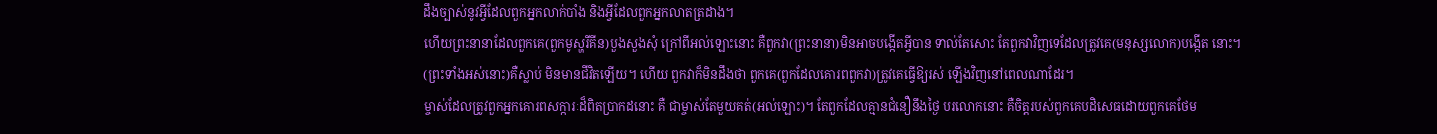ដឹងច្បាស់នូវអ្វីដែលពួកអ្នកលាក់បាំង និងអ្វីដែលពួកអ្នកលាតត្រដាង។
ហើយព្រះនានាដែលពួកគេ(ពួកមូស្ហរីគីន)បួងសួងសុំ ក្រៅពីអល់ឡោះនោះ គឺពួកវា(ព្រះនានា)មិនអាចបង្កើតអ្វីបាន ទាល់តែសោះ តែពួកវាវិញទេដែលត្រូវគេ(មនុស្សលោក)បង្កើត នោះ។
(ព្រះទាំងអស់នោះ)គឺស្លាប់ មិនមានជីវិតឡើយ។ ហើយ ពួកវាក៏មិនដឹងថា ពួកគេ(ពួកដែលគោរពពួកវា)ត្រូវគេធ្វើឱ្យរស់ ឡើងវិញនៅពេលណាដែរ។
ម្ចាស់ដែលត្រូវពួកអ្នកគោរពសក្ការៈដ៏ពិតប្រាកដនោះ គឺ ជាម្ចាស់តែមួយគត់(អល់ឡោះ)។ តែពួកដែលគ្មានជំនឿនឹងថ្ងៃ បរលោកនោះ គឺចិត្ដរបស់ពួកគេបដិសេធដោយពួកគេថែម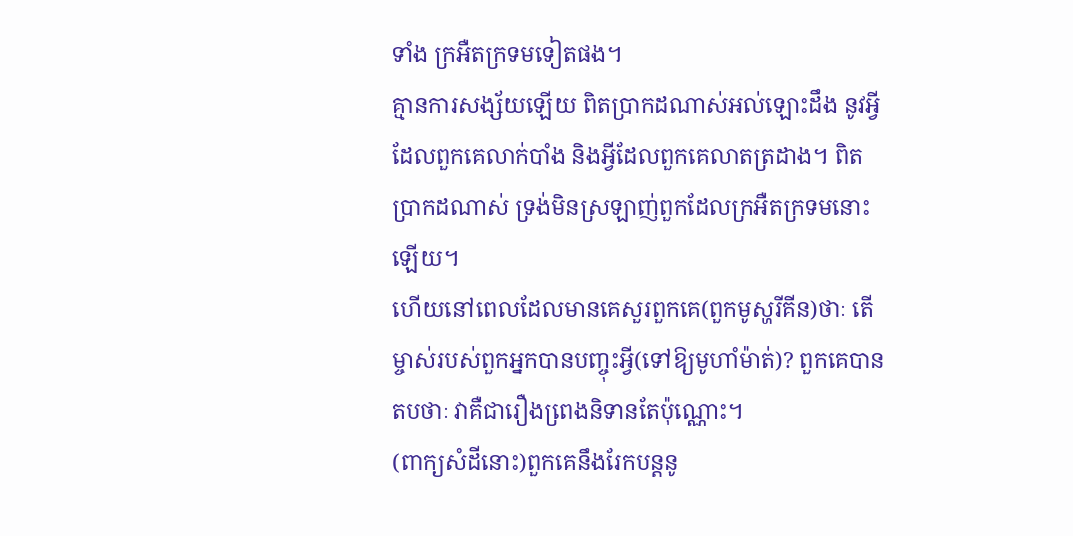ទាំង ក្រអឺតក្រទមទៀតផង។
គ្មានការសង្ស័យឡើយ ពិតប្រាកដណាស់អល់ឡោះដឹង នូវអ្វីដែលពួកគេលាក់បាំង និងអ្វីដែលពួកគេលាតត្រដាង។ ពិត ប្រាកដណាស់ ទ្រង់មិនស្រឡាញ់ពួកដែលក្រអឺតក្រទមនោះឡើយ។
ហើយនៅពេលដែលមានគេសួរពួកគេ(ពួកមូស្ហរីគីន)ថាៈ តើម្ចាស់របស់ពួកអ្នកបានបញ្ចុះអ្វី(ទៅឱ្យមូហាំម៉ាត់)? ពួកគេបាន តបថាៈ វាគឺជារឿងពេ្រងនិទានតែប៉ុណ្ណោះ។
(ពាក្យសំដីនោះ)ពួកគេនឹងរែកបន្ដនូ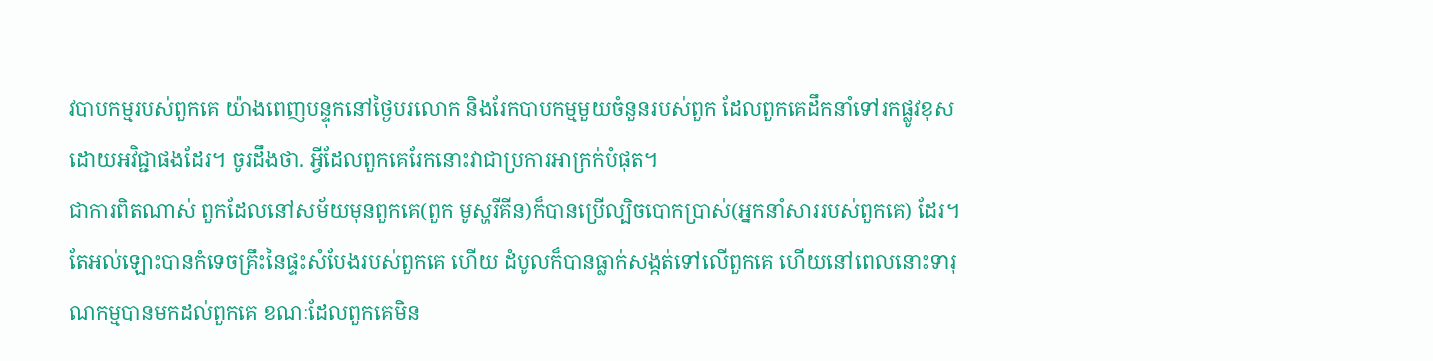វបាបកម្មរបស់ពួកគេ យ៉ាងពេញបន្ទុកនៅថ្ងៃបរលោក និងរែកបាបកម្មមួយចំនួនរបស់ពួក ដែលពួកគេដឹកនាំទៅរកផ្លូវខុសដោយអវិជ្ជាផងដែរ។ ចូរដឹងថា. អ្វីដែលពួកគេរែកនោះវាជាប្រការអាក្រក់បំផុត។
ជាការពិតណាស់ ពួកដែលនៅសម័យមុនពួកគេ(ពួក មូស្ហរីគីន)ក៏បានប្រើល្បិចបោកប្រាស់(អ្នកនាំសាររបស់ពួកគេ) ដែរ។ តែអល់ឡោះបានកំទេចគ្រឹះនៃផ្ទះសំបែងរបស់ពួកគេ ហើយ ដំបូលក៏បានធ្លាក់សង្កត់ទៅលើពួកគេ ហើយនៅពេលនោះទារុណកម្មបានមកដល់ពួកគេ ខណៈដែលពួកគេមិន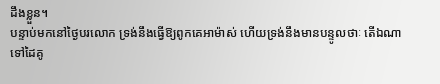ដឹងខ្លួន។
បន្ទាប់មកនៅថ្ងៃបរលោក ទ្រង់នឹងធ្វើឱ្យពូកគេអាម៉ាស់ ហើយទ្រង់នឹងមានបន្ទូលថាៈ តើឯណាទៅដៃគូ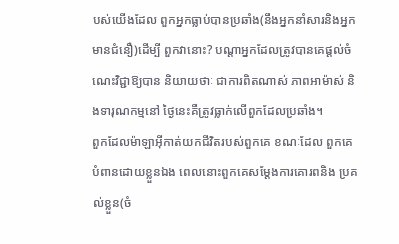បស់យើងដែល ពួកអ្នកធ្លាប់បានប្រឆាំង(នឹងអ្នកនាំសារនិងអ្នកមានជំនឿ)ដើម្បី ពួកវានោះ? បណ្ដាអ្នកដែលត្រូវបានគេផ្ដល់ចំណេះវិជ្ជាឱ្យបាន និយាយថាៈ ជាការពិតណាស់ ភាពអាម៉ាស់ និងទារុណកម្មនៅ ថ្ងៃនេះគឺត្រូវធ្លាក់លើពួកដែលប្រឆាំង។
ពួកដែលម៉ាឡាអ៊ីកាត់យកជីវិតរបស់ពួកគេ ខណៈដែល ពួកគេបំពានដោយខ្លួនឯង ពេលនោះពួកគេសម្ដែងការគោរពនិង ប្រគល់ខ្លួន(ចំ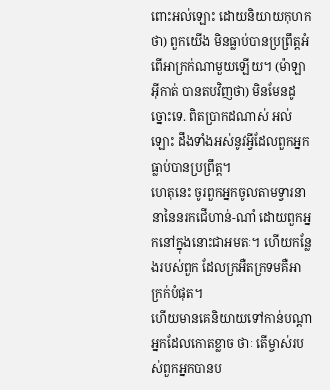ពោះអល់ឡោះ ដោយនិយាយកុហកថា) ពួកយើង មិនធ្លាប់បានប្រព្រឹត្ដអំពើអាក្រក់ណាមួយឡើយ។ (ម៉ាឡាអ៊ីកាត់ បានតបវិញថា) មិនមែនដូច្នោះទេ. ពិតប្រាកដណាស់ អល់ឡោះ ដឹងទាំងអស់នូវអ្វីដែលពួកអ្នកធ្លាប់បានប្រព្រឹត្ដ។
ហេតុនេះ ចូរពួកអ្នកចូលតាមទ្វារនានានៃនរកជើហាន់-ណាំ ដោយពួកអ្នកនៅក្នុងនោះជាអមតៈ។ ហើយកន្លែងរបស់ពួក ដែលក្រអឺតក្រទមគឺអាក្រក់បំផុត។
ហើយមានគេនិយាយទៅកាន់បណ្ដាអ្នកដែលកោតខ្លាច ថាៈ តើម្ចាស់របស់ពួកអ្នកបានប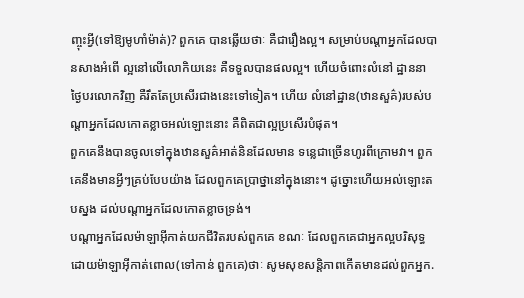ញ្ចុះអ្វី(ទៅឱ្យមូហាំម៉ាត់)? ពួកគេ បានឆ្លើយថាៈ គឺជារឿងល្អ។ សម្រាប់បណ្ដាអ្នកដែលបានសាងអំពើ ល្អនៅលើលោកិយនេះ គឺទទួលបានផលល្អ។ ហើយចំពោះលំនៅ ដ្ឋាននាថ្ងៃបរលោកវិញ គឺរឹតតែប្រសើរជាងនេះទៅទៀត។ ហើយ លំនៅដ្ឋាន(ឋានសួគ៌)របស់បណ្ដាអ្នកដែលកោតខ្លាចអល់ឡោះនោះ គឺពិតជាល្អប្រសើរបំផុត។
ពួកគេនឹងបានចូលទៅក្នុងឋានសួគ៌អាត់និនដែលមាន ទនេ្លជាច្រើនហូរពីក្រោមវា។ ពួកគេនឹងមានអ្វីៗគ្រប់បែបយ៉ាង ដែលពួកគេប្រាថ្នានៅក្នុងនោះ។ ដូច្នោះហើយអល់ឡោះតបស្នង ដល់បណ្ដាអ្នកដែលកោតខ្លាចទ្រង់។
បណ្ដាអ្នកដែលម៉ាឡាអ៊ីកាត់យកជីវិតរបស់ពួកគេ ខណៈ ដែលពួកគេជាអ្នកល្អបរិសុទ្ធ ដោយម៉ាឡាអ៊ីកាត់ពោល(ទៅកាន់ ពួកគេ)ថាៈ សូមសុខសន្ដិភាពកើតមានដល់ពួកអ្នក.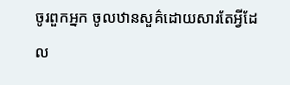ចូរពួកអ្នក ចូលឋានសួគ៌ដោយសារតែអ្វីដែល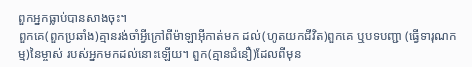ពួកអ្នកធ្លាប់បានសាងចុះ។
ពួកគេ(ពួកប្រឆាំង)គ្មានរង់ចាំអ្វីក្រៅពីម៉ាឡាអ៊ីកាត់មក ដល់(ហូតយកជីវិត)ពួកគេ ឬបទបញ្ជា (ធ្វើទារុណកម្ម)នៃម្ចាស់ របស់អ្នកមកដល់នោះឡើយ។ ពួក(គ្មានជំនឿ)ដែលពីមុន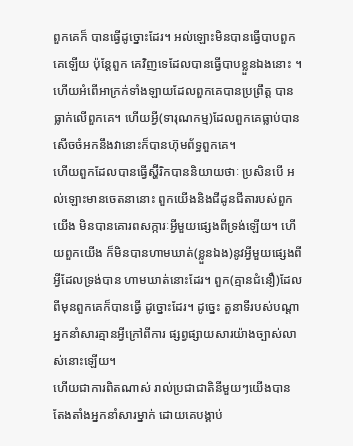ពួកគេក៏ បានធ្វើដូច្នោះដែរ។ អល់ឡោះមិនបានធ្វើបាបពួកគេឡើយ ប៉ុន្ដែពួក គេវិញទេដែលបានធ្វើបាបខ្លួនឯងនោះ ។
ហើយអំពើអាក្រក់ទាំងឡាយដែលពួកគេបានប្រព្រឹត្ដ បានធ្លាក់លើពួកគេ។ ហើយអ្វី(ទារុណកម្ម)ដែលពួកគេធ្លាប់បាន សើចចំអកនឹងវានោះក៏បានហ៊ុមព័ទ្ធពួកគេ។
ហើយពួកដែលបានធ្វើស្ហ៊ីរិកបាននិយាយថាៈ ប្រសិនបើ អល់ឡោះមានចេតនានោះ ពួកយើងនិងជីដូនជីតារបស់ពួកយើង មិនបានគោរពសក្ការៈអ្វីមួយផេ្សងពីទ្រង់ឡើយ។ ហើយពួកយើង ក៏មិនបានហាមឃាត់(ខ្លួនឯង)នូវអ្វីមួយផេ្សងពីអ្វីដែលទ្រង់បាន ហាមឃាត់នោះដែរ។ ពួក(គ្មានជំនឿ)ដែលពីមុនពួកគេក៏បានធ្វើ ដូច្នោះដែរ។ ដូចេ្នះ តួនាទីរបស់បណ្ដាអ្នកនាំសារគ្មានអ្វីក្រៅពីការ ផ្សព្វផ្សាយសារយ៉ាងច្បាស់លាស់នោះឡើយ។
ហើយជាការពិតណាស់ រាល់ប្រជាជាតិនីមួយៗយើងបាន តែងតាំងអ្នកនាំសារម្នាក់ ដោយគេបង្គាប់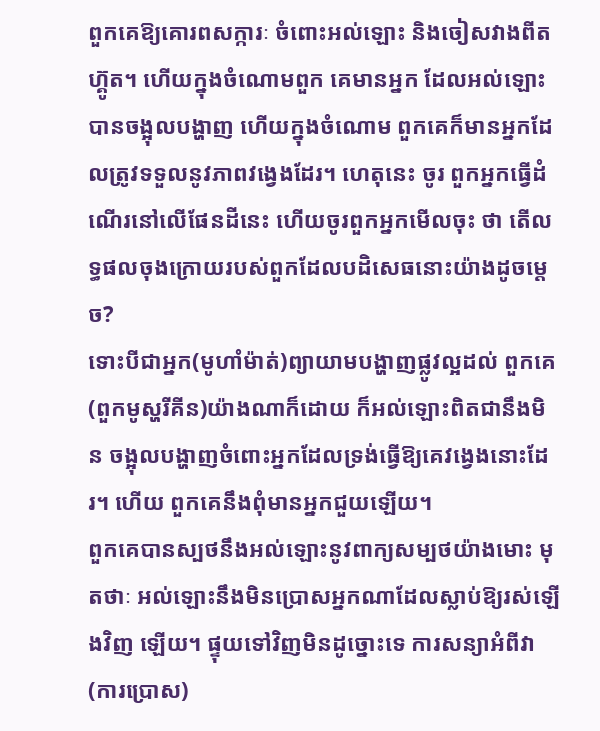ពួកគេឱ្យគោរពសក្ការៈ ចំពោះអល់ឡោះ និងចៀសវាងពីតហ្គ៊ូត។ ហើយក្នុងចំណោមពួក គេមានអ្នក ដែលអល់ឡោះបានចង្អុលបង្ហាញ ហើយក្នុងចំណោម ពួកគេក៏មានអ្នកដែលត្រូវទទួលនូវភាពវងេ្វងដែរ។ ហេតុនេះ ចូរ ពួកអ្នកធ្វើដំណើរនៅលើផែនដីនេះ ហើយចូរពួកអ្នកមើលចុះ ថា តើលទ្ធផលចុងក្រោយរបស់ពួកដែលបដិសេធនោះយ៉ាងដូចម្តេច?
ទោះបីជាអ្នក(មូហាំម៉ាត់)ព្យាយាមបង្ហាញផ្លូវល្អដល់ ពួកគេ(ពួកមូស្ហរីគីន)យ៉ាងណាក៏ដោយ ក៏អល់ឡោះពិតជានឹងមិន ចង្អុលបង្ហាញចំពោះអ្នកដែលទ្រង់ធ្វើឱ្យគេវងេ្វងនោះដែរ។ ហើយ ពួកគេនឹងពុំមានអ្នកជួយឡើយ។
ពួកគេបានស្បថនឹងអល់ឡោះនូវពាក្យសម្បថយ៉ាងមោះ មុតថាៈ អល់ឡោះនឹងមិនប្រោសអ្នកណាដែលស្លាប់ឱ្យរស់ឡើងវិញ ឡើយ។ ផ្ទុយទៅវិញមិនដូច្នោះទេ ការសន្យាអំពីវា(ការប្រោស)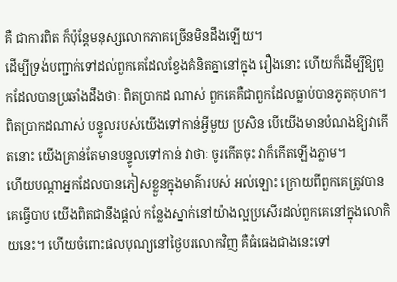គឺ ជាការពិត ក៏ប៉ុន្ដែមនុស្សលោកភាគច្រើនមិនដឹងឡើយ។
ដើម្បីទ្រង់បញ្ជាក់ទៅដល់ពួកគេដែលខ្វែងគំនិតគ្នានៅក្នុង រឿងនោះ ហើយក៏ដើម្បីឱ្យពួកដែលបានប្រឆាំងដឹងថាៈ ពិតប្រាកដ ណាស់ ពួកគេគឺជាពួកដែលធ្លាប់បានភូតកុហក។
ពិតប្រាកដណាស់ បន្ទូលរបស់យើងទៅកាន់អ្វីមួយ ប្រសិន បើយើងមានបំណងឱ្យវាកើតនោះ យើងគ្រាន់តែមានបន្ទូលទៅកាន់ វាថាៈ ចូរកើតចុះ វាក៏កើតឡើងភ្លាម។
ហើយបណ្ដាអ្នកដែលបានភៀសខ្លួនក្នុងមាគ៌ារបស់ អល់ឡោះ ក្រោយពីពួកគេត្រូវបានគេធ្វើបាប យើងពិតជានឹងផ្ដល់ កន្លែងស្នាក់នៅយ៉ាងល្អប្រសើរដល់ពួកគេនៅក្នុងលោកិយនេះ។ ហើយចំពោះផលបុណ្យនៅថ្ងៃបរលោកវិញ គឺធំធេងជាងនេះទៅ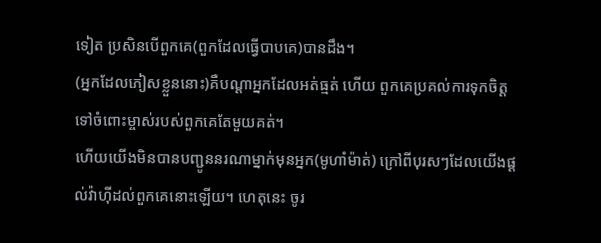ទៀត ប្រសិនបើពួកគេ(ពួកដែលធ្វើបាបគេ)បានដឹង។
(អ្នកដែលភៀសខ្លួននោះ)គឺបណ្ដាអ្នកដែលអត់ធ្មត់ ហើយ ពួកគេប្រគល់ការទុកចិត្ដទៅចំពោះម្ចាស់របស់ពួកគេតែមួយគត់។
ហើយយើងមិនបានបញ្ជូននរណាម្នាក់មុនអ្នក(មូហាំម៉ាត់) ក្រៅពីបុរសៗដែលយើងផ្ដល់វ៉ាហ៊ីដល់ពួកគេនោះឡើយ។ ហេតុនេះ ចូរ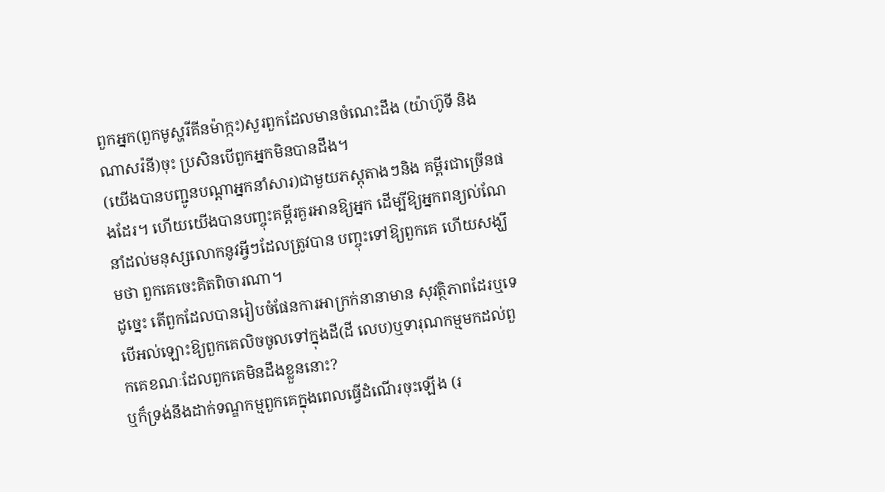ពួកអ្នក(ពួកមូស្ហរីគីនម៉ាក្កះ)សួរពួកដែលមានចំណេះដឹង (យ៉ាហ៊ូទី និងណាសរ៉នី)ចុះ ប្រសិនបើពួកអ្នកមិនបានដឹង។
(យើងបានបញ្ជូនបណ្ដាអ្នកនាំសារ)ជាមួយភស្ដុតាងៗនិង គម្ពីរជាច្រើនផងដែរ។ ហើយយើងបានបញ្ចុះគម្ពីរគួរអានឱ្យអ្នក ដើម្បីឱ្យអ្នកពន្យល់ណែនាំដល់មនុស្សលោកនូវអ្វីៗដែលត្រូវបាន បញ្ចុះទៅឱ្យពួកគេ ហើយសង្ឃឹមថា ពួកគេចេះគិតពិចារណា។
ដូចេ្នះ តើពួកដែលបានរៀបចំផែនការអាក្រក់នានាមាន សុវត្ថិភាពដែរឬទេ បើអល់ឡោះឱ្យពួកគេលិចចូលទៅក្នុងដី(ដី លេប)ឬទារុណកម្មមកដល់ពួកគេខណៈដែលពួកគេមិនដឹងខ្លួននោះ?
ឬក៏ទ្រង់នឹងដាក់ទណ្ឌកម្មពួកគេក្នុងពេលធ្វើដំណើរចុះឡើង (រ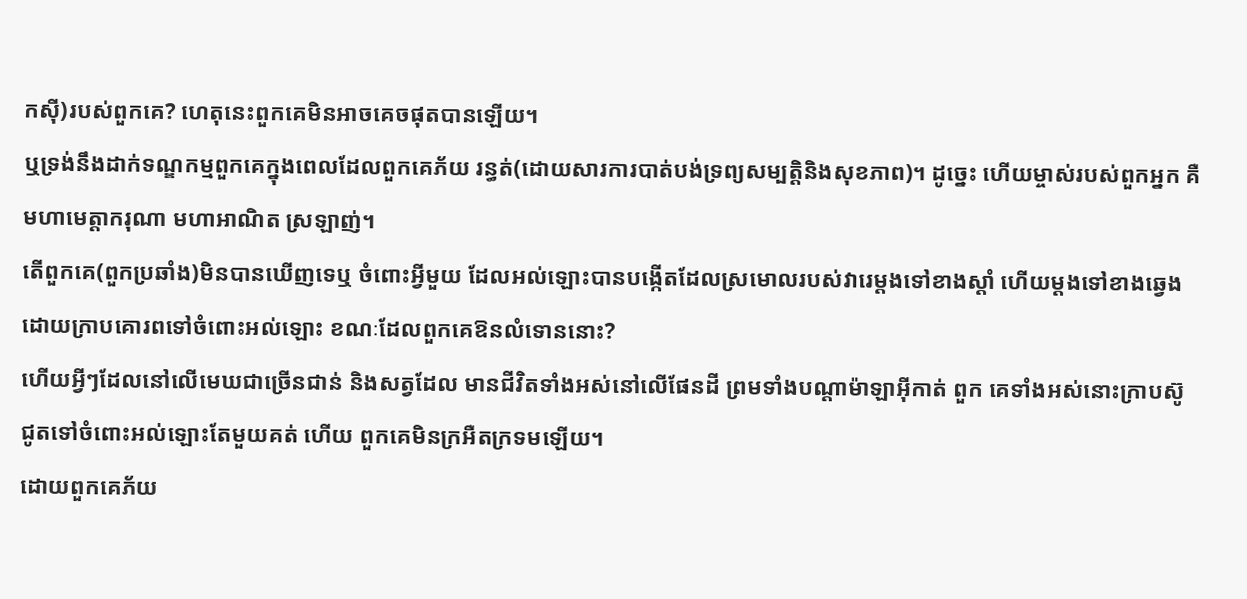កស៊ី)របស់ពួកគេ? ហេតុនេះពួកគេមិនអាចគេចផុតបានឡើយ។
ឬទ្រង់នឹងដាក់ទណ្ឌកម្មពួកគេក្នុងពេលដែលពួកគេភ័យ រន្ធត់(ដោយសារការបាត់បង់ទ្រព្យសម្បត្ដិនិងសុខភាព)។ ដូចេ្នះ ហើយម្ចាស់របស់ពួកអ្នក គឺមហាមេត្ដាករុណា មហាអាណិត ស្រឡាញ់។
តើពួកគេ(ពួកប្រឆាំង)មិនបានឃើញទេឬ ចំពោះអ្វីមួយ ដែលអល់ឡោះបានបង្កើតដែលស្រមោលរបស់វារេម្ដងទៅខាងស្ដាំ ហើយម្ដងទៅខាងឆេ្វង ដោយក្រាបគោរពទៅចំពោះអល់ឡោះ ខណៈដែលពួកគេឱនលំទោននោះ?
ហើយអ្វីៗដែលនៅលើមេឃជាច្រើនជាន់ និងសត្វដែល មានជីវិតទាំងអស់នៅលើផែនដី ព្រមទាំងបណ្ដាម៉ាឡាអ៊ីកាត់ ពួក គេទាំងអស់នោះក្រាបស៊ូជូតទៅចំពោះអល់ឡោះតែមួយគត់ ហើយ ពួកគេមិនក្រអឺតក្រទមឡើយ។
ដោយពួកគេភ័យ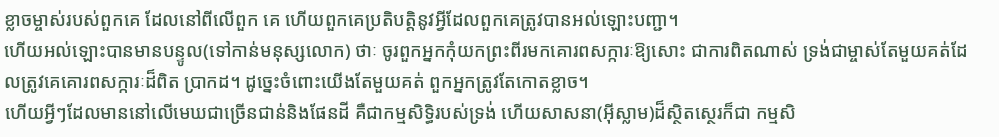ខ្លាចម្ចាស់របស់ពួកគេ ដែលនៅពីលើពួក គេ ហើយពួកគេប្រតិបត្ដិនូវអ្វីដែលពួកគេត្រូវបានអល់ឡោះបញ្ជា។
ហើយអល់ឡោះបានមានបន្ទូល(ទៅកាន់មនុស្សលោក) ថាៈ ចូរពួកអ្នកកុំយកព្រះពីរមកគោរពសក្ការៈឱ្យសោះ ជាការពិតណាស់ ទ្រង់ជាម្ចាស់តែមួយគត់ដែលត្រូវគេគោរពសក្ការៈដ៏ពិត ប្រាកដ។ ដូចេ្នះចំពោះយើងតែមួយគត់ ពួកអ្នកត្រូវតែកោតខ្លាច។
ហើយអ្វីៗដែលមាននៅលើមេឃជាច្រើនជាន់និងផែនដី គឺជាកម្មសិទិ្ធរបស់ទ្រង់ ហើយសាសនា(អ៊ីស្លាម)ដ៏ស្ថិតសេ្ថរក៏ជា កម្មសិ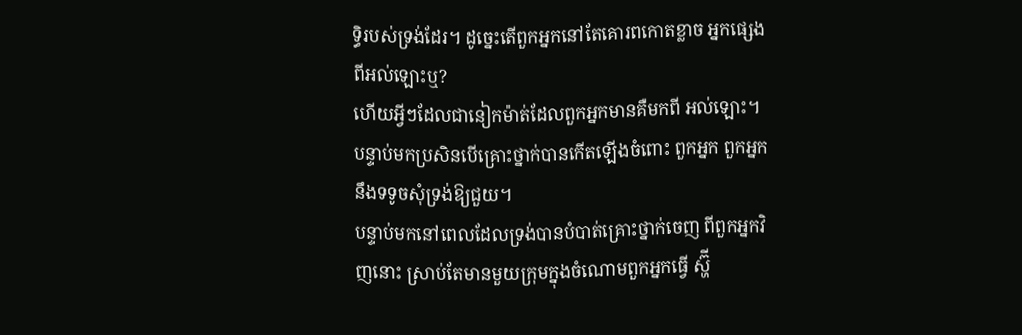ទិ្ធរបស់ទ្រង់ដែរ។ ដូចេ្នះតើពួកអ្នកនៅតែគោរពកោតខ្លាច អ្នកផេ្សងពីអល់ឡោះឬ?
ហើយអ្វីៗដែលជានៀកម៉ាត់ដែលពួកអ្នកមានគឺមកពី អល់ឡោះ។ បន្ទាប់មកប្រសិនបើគ្រោះថ្នាក់បានកើតឡើងចំពោះ ពួកអ្នក ពួកអ្នកនឹងទទូចសុំទ្រង់ឱ្យជួយ។
បន្ទាប់មកនៅពេលដែលទ្រង់បានបំបាត់គ្រោះថ្នាក់ចេញ ពីពួកអ្នកវិញនោះ ស្រាប់តែមានមួយក្រុមក្នុងចំណោមពួកអ្នកធ្វើ ស្ហ៊ី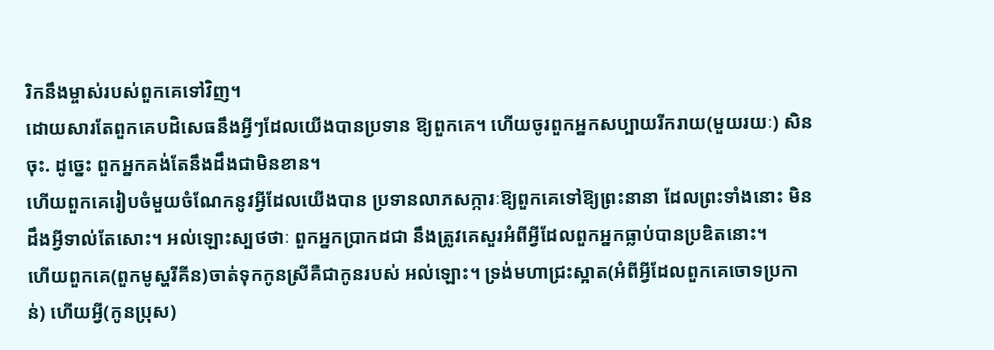រិកនឹងម្ចាស់របស់ពួកគេទៅវិញ។
ដោយសារតែពួកគេបដិសេធនឹងអ្វីៗដែលយើងបានប្រទាន ឱ្យពួកគេ។ ហើយចូរពួកអ្នកសប្បាយរីករាយ(មួយរយៈ) សិនចុះ. ដូចេ្នះ ពួកអ្នកគង់តែនឹងដឹងជាមិនខាន។
ហើយពួកគេរៀបចំមួយចំណែកនូវអ្វីដែលយើងបាន ប្រទានលាភសក្ការៈឱ្យពួកគេទៅឱ្យព្រះនានា ដែលព្រះទាំងនោះ មិនដឹងអ្វីទាល់តែសោះ។ អល់ឡោះស្បថថាៈ ពួកអ្នកប្រាកដជា នឹងត្រូវគេសួរអំពីអ្វីដែលពួកអ្នកធ្លាប់បានប្រឌិតនោះ។
ហើយពួកគេ(ពួកមូស្ហរីគីន)ចាត់ទុកកូនស្រីគឺជាកូនរបស់ អល់ឡោះ។ ទ្រង់មហាជ្រះស្អាត(អំពីអ្វីដែលពួកគេចោទប្រកាន់) ហើយអ្វី(កូនប្រុស)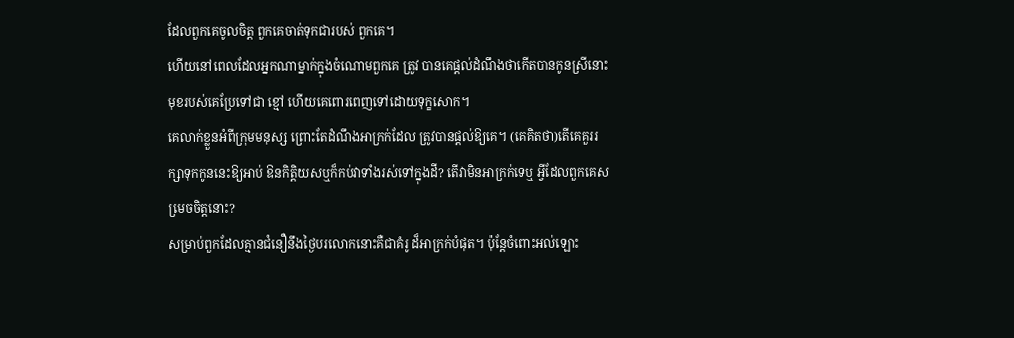ដែលពួកគេចូលចិត្ដ ពួកគេចាត់ទុកជារបស់ ពួកគេ។
ហើយនៅពេលដែលអ្នកណាម្នាក់ក្នុងចំណោមពួកគេ ត្រូវ បានគេផ្ដល់ដំណឹងថាកើតបានកូនស្រីនោះ មុខរបស់គេប្រែទៅជា ខ្មៅ ហើយគេពោរពេញទៅដោយទុក្ខសោក។
គេលាក់ខ្លួនអំពីក្រុមមនុស្ស ព្រោះតែដំណឹងអាក្រក់ដែល ត្រូវបានផ្ដល់ឱ្យគេ។ (គេគិតថា)តើគេគួររក្សាទុកកូននេះឱ្យអាប់ ឱនកិត្ដិយសឬក៏កប់វាទាំងរស់ទៅក្នុងដី? តើវាមិនអាក្រក់ទេឬ អ្វីដែលពួកគេសមេ្រចចិត្ដនោះ?
សម្រាប់ពួកដែលគ្មានជំនឿនឹងថ្ងៃបរលោកនោះគឺជាគំរូ ដ៏អាក្រក់បំផុត។ ប៉ុន្ដែចំពោះអល់ឡោះ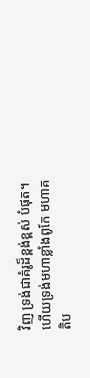វិញ ទ្រង់ជាគំរូដ៏ខ្ពង់ខ្ពស់ បំផុត។ ហើយទ្រង់មហាខ្លាំងពូកែ មហាគតិប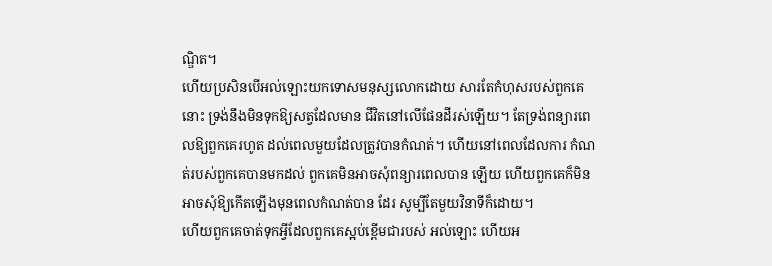ណ្ឌិត។
ហើយប្រសិនបើអល់ឡោះយកទោសមនុស្សលោកដោយ សារតែកំហុសរបស់ពួកគេនោះ ទ្រង់នឹងមិនទុកឱ្យសត្វដែលមាន ជីវិតនៅលើផែនដីរស់ឡើយ។ តែទ្រង់ពន្យារពេលឱ្យពួកគេរហូត ដល់ពេលមួយដែលត្រូវបានកំណត់។ ហើយនៅពេលដែលការ កំណត់របស់ពួកគេបានមកដល់ ពួកគេមិនអាចសុំពន្យារពេលបាន ឡើយ ហើយពួកគេក៏មិនអាចសុំឱ្យកើតឡើងមុនពេលកំណត់បាន ដែរ សូម្បីតែមួយវិនាទីក៏ដោយ។
ហើយពួកគេចាត់ទុកអ្វីដែលពួកគេស្អប់ខ្ពើមជារបស់ អល់ឡោះ ហើយអ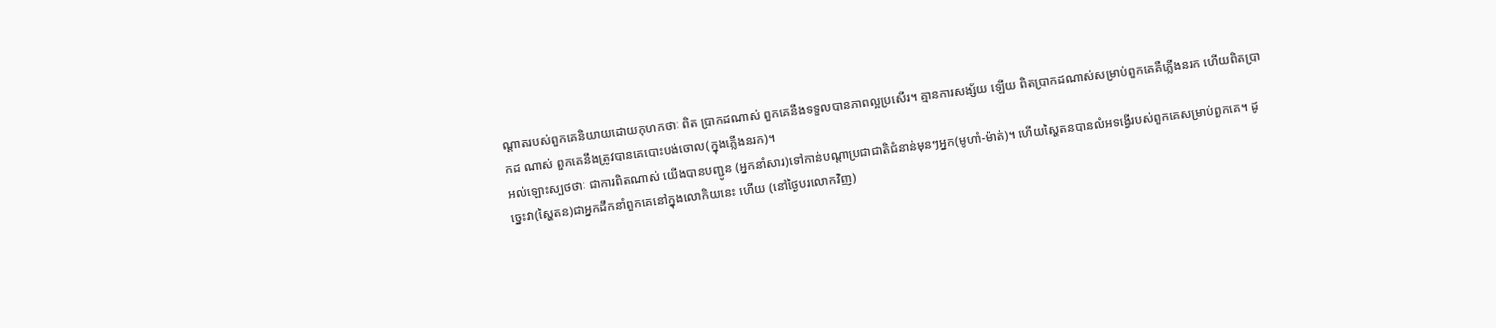ណ្ដាតរបស់ពួកគេនិយាយដោយកុហកថាៈ ពិត ប្រាកដណាស់ ពួកគេនឹងទទួលបានភាពល្អប្រសើរ។ គ្មានការសង្ស័យ ឡើយ ពិតប្រាកដណាស់សម្រាប់ពួកគេគឺភ្លើងនរក ហើយពិតប្រាកដ ណាស់ ពួកគេនឹងត្រូវបានគេបោះបង់ចោល(ក្នុងភ្លើងនរក)។
អល់ឡោះស្បថថាៈ ជាការពិតណាស់ យើងបានបញ្ជូន (អ្នកនាំសារ)ទៅកាន់បណ្ដាប្រជាជាតិជំនាន់មុនៗអ្នក(មូហាំ-ម៉ាត់)។ ហើយស្ហៃតនបានលំអទង្វើរបស់ពួកគេសម្រាប់ពួកគេ។ ដូចេ្នះវា(ស្ហៃតន)ជាអ្នកដឹកនាំពួកគេនៅក្នុងលោកិយនេះ ហើយ (នៅថ្ងៃបរលោកវិញ)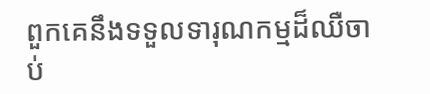ពួកគេនឹងទទួលទារុណកម្មដ៏ឈឺចាប់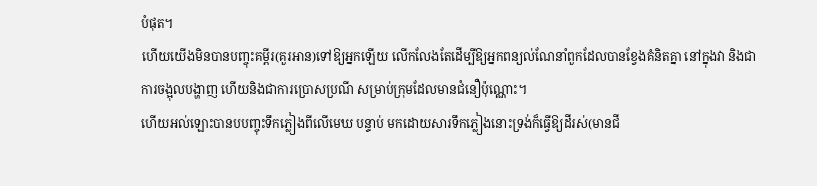បំផុត។
ហើយយើងមិនបានបញ្ចុះគម្ពីរ(គួរអាន)ទៅឱ្យអ្នកឡើយ លើកលែងតែដើម្បីឱ្យអ្នកពន្យល់ណែនាំពួកដែលបានខ្វែងគំនិតគ្នា នៅក្នុងវា និងជាការចង្អុលបង្ហាញ ហើយនិងជាការប្រោសប្រណី សម្រាប់ក្រុមដែលមានជំនឿប៉ុណ្ណោះ។
ហើយអល់ឡោះបានបបញ្ចុះទឹកភ្លៀងពីលើមេឃ បន្ទាប់ មកដោយសារទឹកភ្លៀងនោះទ្រង់ក៏ធ្វើឱ្យដីរស់(មានជី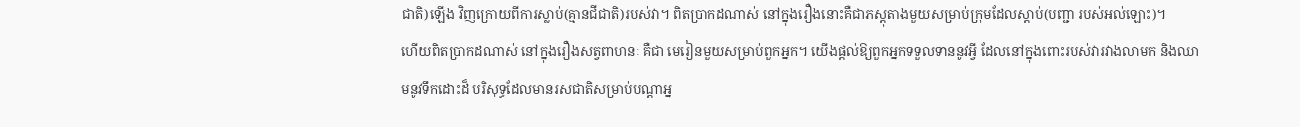ជាតិ)ឡើង វិញក្រោយពីការស្លាប់(គ្មានជីជាតិ)របស់វា។ ពិតប្រាកដណាស់ នៅក្នុងរឿងនោះគឺជាភស្ដុតាងមួយសម្រាប់ក្រុមដែលស្ដាប់(បញ្ជា របស់អល់ឡោះ)។
ហើយពិតប្រាកដណាស់ នៅក្នុងរឿងសត្វពាហនៈ គឺជា មេរៀនមួយសម្រាប់ពួកអ្នក។ យើងផ្ដល់ឱ្យពួកអ្នកទទួលទាននូវអ្វី ដែលនៅក្នុងពោះរបស់វារវាងលាមក និងឈាមនូវទឹកដោះដ៏ បរិសុទ្ធដែលមានរសជាតិសម្រាប់បណ្ដាអ្ន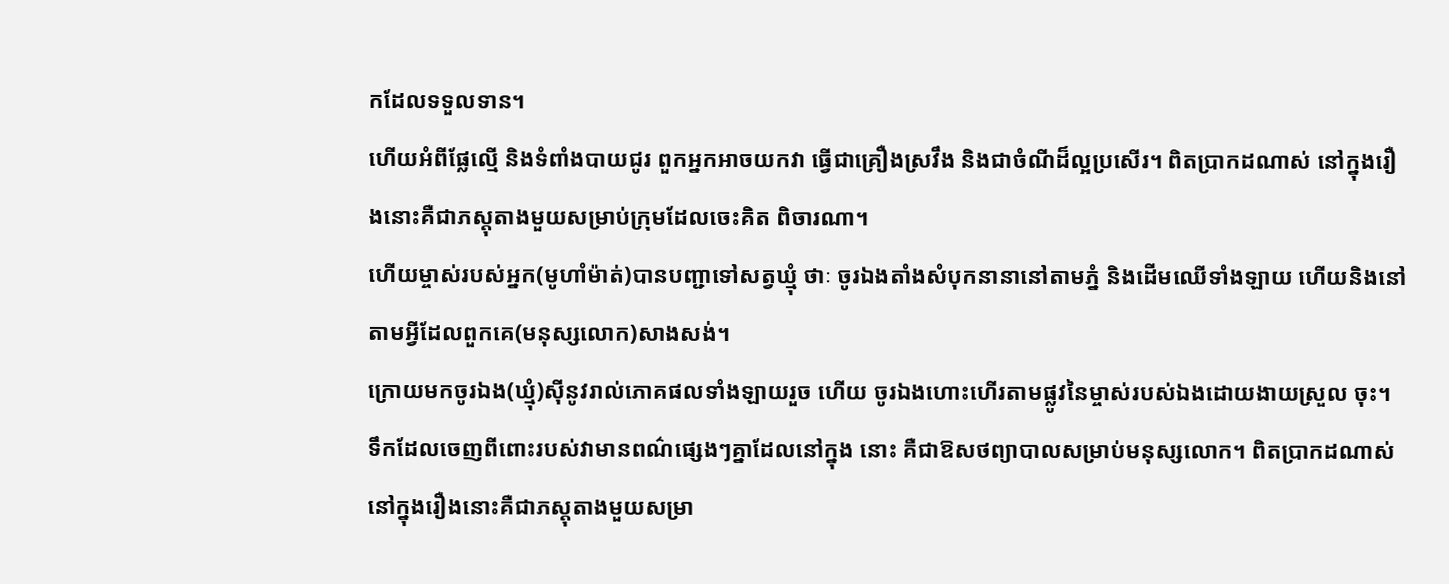កដែលទទួលទាន។
ហើយអំពីផ្លែល្មើ និងទំពាំងបាយជូរ ពួកអ្នកអាចយកវា ធ្វើជាគ្រឿងស្រវឹង និងជាចំណីដ៏ល្អប្រសើរ។ ពិតប្រាកដណាស់ នៅក្នុងរឿងនោះគឺជាភស្ដុតាងមួយសម្រាប់ក្រុមដែលចេះគិត ពិចារណា។
ហើយម្ចាស់របស់អ្នក(មូហាំម៉ាត់)បានបញ្ជាទៅសត្វឃ្មុំ ថាៈ ចូរឯងតាំងសំបុកនានានៅតាមភ្នំ និងដើមឈើទាំងឡាយ ហើយនិងនៅតាមអ្វីដែលពួកគេ(មនុស្សលោក)សាងសង់។
ក្រោយមកចូរឯង(ឃ្មុំ)ស៊ីនូវរាល់ភោគផលទាំងឡាយរួច ហើយ ចូរឯងហោះហើរតាមផ្លូវនៃម្ចាស់របស់ឯងដោយងាយស្រួល ចុះ។ ទឹកដែលចេញពីពោះរបស់វាមានពណ៌ផេ្សងៗគ្នាដែលនៅក្នុង នោះ គឺជាឱសថព្យាបាលសម្រាប់មនុស្សលោក។ ពិតប្រាកដណាស់ នៅក្នុងរឿងនោះគឺជាភស្ដុតាងមួយសម្រា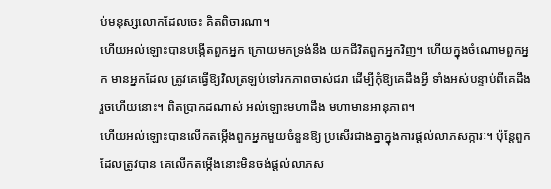ប់មនុស្សលោកដែលចេះ គិតពិចារណា។
ហើយអល់ឡោះបានបង្កើតពួកអ្នក ក្រោយមកទ្រង់នឹង យកជីវិតពួកអ្នកវិញ។ ហើយក្នុងចំណោមពួកអ្នក មានអ្នកដែល ត្រូវគេធ្វើឱ្យវិលត្រឡប់ទៅរកភាពចាស់ជរា ដើម្បីកុំឱ្យគេដឹងអី្វ ទាំងអស់បន្ទាប់ពីគេដឹងរួចហើយនោះ។ ពិតប្រាកដណាស់ អល់ឡោះមហាដឹង មហាមានអានុភាព។
ហើយអល់ឡោះបានលើកតម្កើងពួកអ្នកមួយចំនួនឱ្យ ប្រសើរជាងគ្នាក្នុងការផ្ដល់លាភសក្ការៈ។ ប៉ុន្ដែពួកដែលត្រូវបាន គេលើកតម្កើងនោះមិនចង់ផ្ដល់លាភស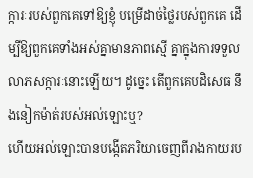ក្ការៈរបស់ពួកគេទៅឱ្យខ្ញុំ បម្រើដាច់ថ្លៃរបស់ពួកគេ ដើម្បីឱ្យពួកគេទាំងអស់គ្នាមានភាពស្មើ គ្នាក្នុងការទទួលលាភសក្ការៈនោះឡើយ។ ដូចេ្នះ តើពួកគេបដិសេធ នឹងនៀកម៉ាត់របស់អល់ឡោះឬ?
ហើយអល់ឡោះបានបង្កើតភរិយាចេញពីរាងកាយរប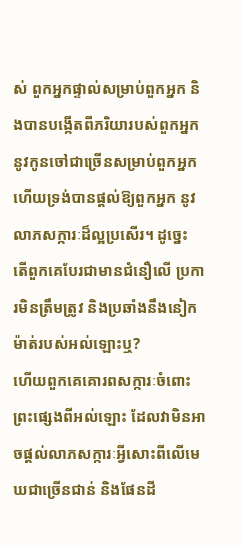ស់ ពួកអ្នកផ្ទាល់សម្រាប់ពួកអ្នក និងបានបង្កើតពីភរិយារបស់ពួកអ្នក នូវកូនចៅជាច្រើនសម្រាប់ពួកអ្នក ហើយទ្រង់បានផ្ដល់ឱ្យពួកអ្នក នូវលាភសក្ការៈដ៏ល្អប្រសើរ។ ដូចេ្នះ តើពួកគេបែរជាមានជំនឿលើ ប្រការមិនត្រឹមត្រូវ និងប្រឆាំងនឹងនៀកម៉ាត់របស់អល់ឡោះឬ?
ហើយពួកគេគោរពសក្ការៈចំពោះព្រះផេ្សងពីអល់ឡោះ ដែលវាមិនអាចផ្ដល់លាភសក្ការៈអ្វីសោះពីលើមេឃជាច្រើនជាន់ និងផែនដី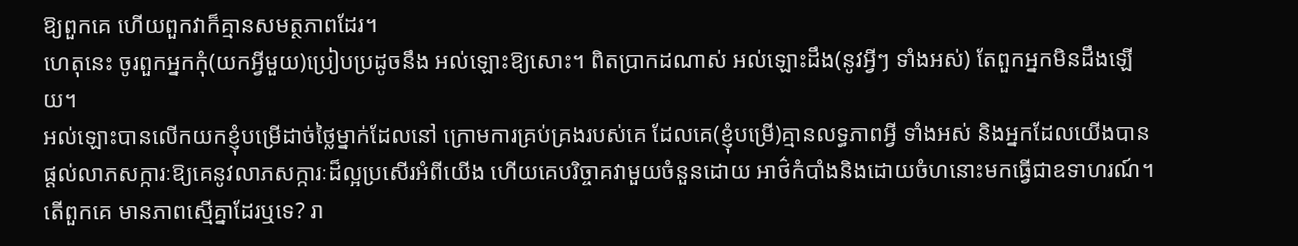ឱ្យពួកគេ ហើយពួកវាក៏គ្មានសមត្ថភាពដែរ។
ហេតុនេះ ចូរពួកអ្នកកុំ(យកអ្វីមួយ)ប្រៀបប្រដូចនឹង អល់ឡោះឱ្យសោះ។ ពិតប្រាកដណាស់ អល់ឡោះដឹង(នូវអ្វីៗ ទាំងអស់) តែពួកអ្នកមិនដឹងឡើយ។
អល់ឡោះបានលើកយកខ្ញុំបម្រើដាច់ថ្លៃម្នាក់ដែលនៅ ក្រោមការគ្រប់គ្រងរបស់គេ ដែលគេ(ខ្ញុំបម្រើ)គ្មានលទ្ធភាពអ្វី ទាំងអស់ និងអ្នកដែលយើងបានផ្ដល់លាភសក្ការៈឱ្យគេនូវលាភសក្ការៈដ៏ល្អប្រសើរអំពីយើង ហើយគេបរិច្ចាគវាមួយចំនួនដោយ អាថ៌កំបាំងនិងដោយចំហនោះមកធើ្វជាឧទាហរណ៍។ តើពួកគេ មានភាពស្មើគ្នាដែរឬទេ? រា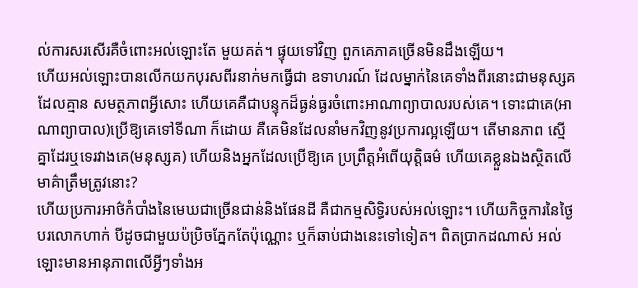ល់ការសរសើរគឺចំពោះអល់ឡោះតែ មួយគត់។ ផ្ទុយទៅវិញ ពួកគេភាគច្រើនមិនដឹងឡើយ។
ហើយអល់ឡោះបានលើកយកបុរសពីរនាក់មកធ្វើជា ឧទាហរណ៍ ដែលម្នាក់នៃគេទាំងពីរនោះជាមនុស្សគដែលគ្មាន សមត្ថភាពអ្វីសោះ ហើយគេគឺជាបន្ទុកដ៏ធ្ងន់ធ្ងរចំពោះអាណាព្យាបាលរបស់គេ។ ទោះជាគេ(អាណាព្យាបាល)ប្រើឱ្យគេទៅទីណា ក៏ដោយ គឺគេមិនដែលនាំមកវិញនូវប្រការល្អឡើយ។ តើមានភាព ស្មើគ្នាដែរឬទេរវាងគេ(មនុស្សគ) ហើយនិងអ្នកដែលប្រើឱ្យគេ ប្រព្រឹត្ដអំពើយុត្ដិធម៌ ហើយគេខ្លួនឯងស្ថិតលើមាគ៌ាត្រឹមត្រូវនោះ?
ហើយប្រការអាថ៌កំបាំងនៃមេឃជាច្រើនជាន់និងផែនដី គឺជាកម្មសិទ្ធិរបស់អល់ឡោះ។ ហើយកិច្ចការនៃថ្ងៃបរលោកហាក់ បីដូចជាមួយប៉ប្រិចភ្នែកតែប៉ុណ្ណោះ ឬក៏ឆាប់ជាងនេះទៅទៀត។ ពិតប្រាកដណាស់ អល់ឡោះមានអានុភាពលើអ្វីៗទាំងអ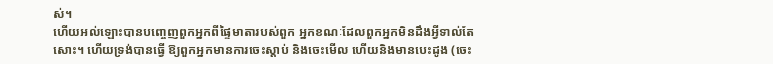ស់។
ហើយអល់ឡោះបានបពោ្ចញពួកអ្នកពីផ្ទៃមាតារបស់ពួក អ្នកខណៈដែលពួកអ្នកមិនដឹងអ្វីទាល់តែសោះ។ ហើយទ្រង់បានធ្វើ ឱ្យពួកអ្នកមានការចេះស្ដាប់ និងចេះមើល ហើយនិងមានបេះដូង (ចេះ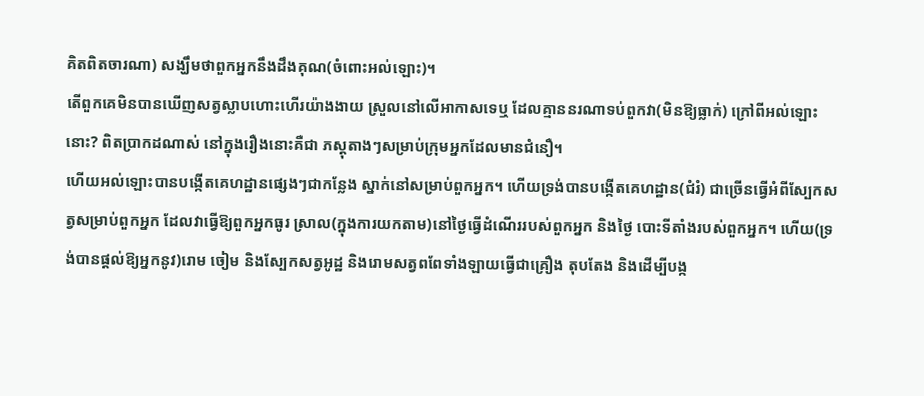គិតពិតចារណា) សង្ឃឹមថាពួកអ្នកនឹងដឹងគុណ(ចំពោះអល់ឡោះ)។
តើពួកគេមិនបានឃើញសត្វស្លាបហោះហើរយ៉ាងងាយ ស្រួលនៅលើអាកាសទេឬ ដែលគ្មាននរណាទប់ពួកវា(មិនឱ្យធ្លាក់) ក្រៅពីអល់ឡោះនោះ? ពិតប្រាកដណាស់ នៅក្នុងរឿងនោះគឺជា ភស្ដុតាងៗសម្រាប់ក្រុមអ្នកដែលមានជំនឿ។
ហើយអល់ឡោះបានបង្កើតគេហដ្ឋានផេ្សងៗជាកន្លែង ស្នាក់នៅសម្រាប់ពួកអ្នក។ ហើយទ្រង់បានបង្កើតគេហដ្ឋាន(ជំរំ) ជាច្រើនធ្វើអំពីស្បែកសត្វសម្រាប់ពួកអ្នក ដែលវាធ្វើឱ្យពួកអ្នកធូរ ស្រាល(ក្នុងការយកតាម)នៅថ្ងៃធ្វើដំណើររបស់ពួកអ្នក និងថ្ងៃ បោះទីតាំងរបស់ពួកអ្នក។ ហើយ(ទ្រង់បានផ្ដល់ឱ្យអ្នកនូវ)រោម ចៀម និងស្បែកសត្វអូដ្ឋ និងរោមសត្វពពែទាំងឡាយធ្វើជាគ្រឿង តុបតែង និងដើម្បីបង្ក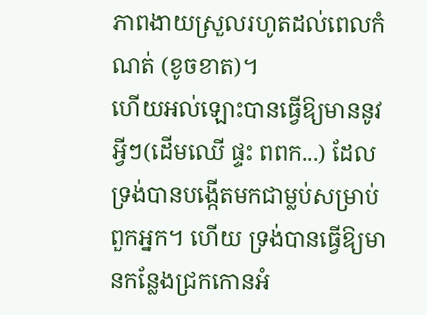ភាពងាយស្រួលរហូតដល់ពេលកំណត់ (ខូចខាត)។
ហើយអល់ឡោះបានធ្វើឱ្យមាននូវអ្វីៗ(ដើមឈើ ផ្ទះ ពពក...) ដែលទ្រង់បានបង្កើតមកជាម្លប់សម្រាប់ពួកអ្នក។ ហើយ ទ្រង់បានធ្វើឱ្យមានកន្លែងជ្រកកោនអំ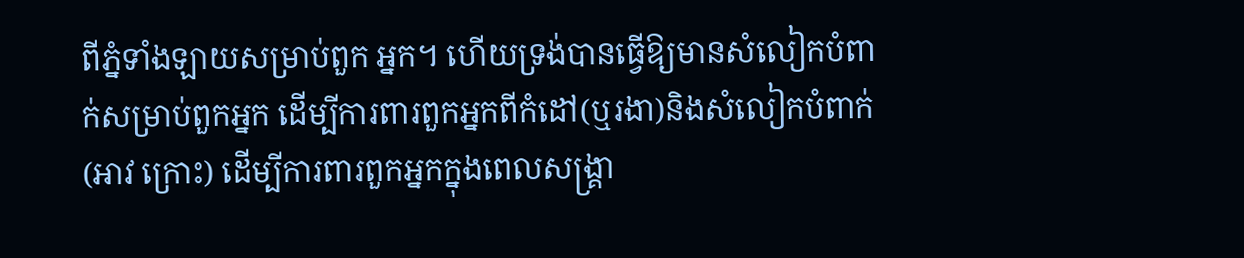ពីភ្នំទាំងឡាយសម្រាប់ពួក អ្នក។ ហើយទ្រង់បានធ្វើឱ្យមានសំលៀកបំពាក់សម្រាប់ពួកអ្នក ដើម្បីការពារពួកអ្នកពីកំដៅ(ឬរងា)និងសំលៀកបំពាក់(អាវ ក្រោះ) ដើម្បីការពារពួកអ្នកក្នុងពេលសង្គ្រា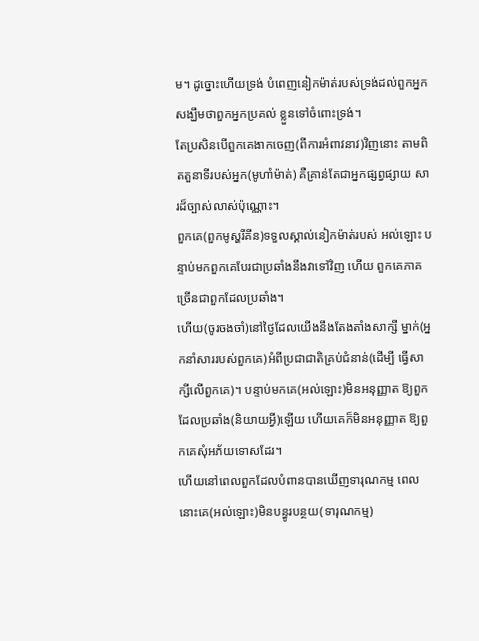ម។ ដូច្នោះហើយទ្រង់ បំពេញនៀកម៉ាត់របស់ទ្រង់ដល់ពួកអ្នក សង្ឃឹមថាពួកអ្នកប្រគល់ ខ្លួនទៅចំពោះទ្រង់។
តែប្រសិនបើពួកគេងាកចេញ(ពីការអំពាវនាវ)វិញនោះ តាមពិតតួនាទីរបស់អ្នក(មូហាំម៉ាត់) គឺគ្រាន់តែជាអ្នកផ្សព្វផ្សាយ សារដ៏ច្បាស់លាស់ប៉ុណ្ណោះ។
ពួកគេ(ពួកមូស្ហរីគីន)ទទួលស្គាល់នៀកម៉ាត់របស់ អល់ឡោះ បន្ទាប់មកពួកគេបែរជាប្រឆាំងនឹងវាទៅវិញ ហើយ ពួកគេភាគច្រើនជាពួកដែលប្រឆាំង។
ហើយ(ចូរចងចាំ)នៅថ្ងៃដែលយើងនឹងតែងតាំងសាក្សី ម្នាក់(អ្នកនាំសាររបស់ពួកគេ)អំពីប្រជាជាតិគ្រប់ជំនាន់(ដើម្បី ធ្វើសាក្សីលើពួកគេ)។ បន្ទាប់មកគេ(អល់ឡោះ)មិនអនុញ្ញាត ឱ្យពួកដែលប្រឆាំង(និយាយអ្វី)ឡើយ ហើយគេក៏មិនអនុញ្ញាត ឱ្យពួកគេសុំអភ័យទោសដែរ។
ហើយនៅពេលពួកដែលបំពានបានឃើញទារុណកម្ម ពេល នោះគេ(អល់ឡោះ)មិនបន្ធូរបន្ថយ(ទារុណកម្ម)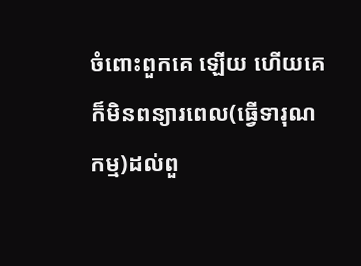ចំពោះពួកគេ ឡើយ ហើយគេក៏មិនពន្យារពេល(ធ្វើទារុណកម្ម)ដល់ពួ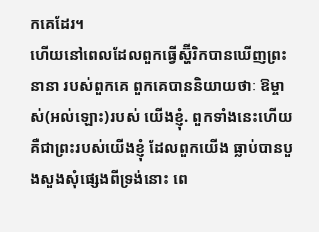កគេដែរ។
ហើយនៅពេលដែលពួកធ្វើស្ហ៊ីរិកបានឃើញព្រះនានា របស់ពួកគេ ពួកគេបាននិយាយថាៈ ឱម្ចាស់(អល់ឡោះ)របស់ យើងខ្ញុំ. ពួកទាំងនេះហើយ គឺជាព្រះរបស់យើងខ្ញុំ ដែលពួកយើង ធ្លាប់បានបួងសួងសុំផេ្សងពីទ្រង់នោះ ពេ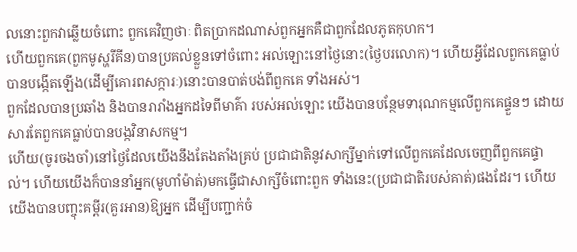លនោះពួកវាឆ្លើយចំពោះ ពួកគេវិញថាៈ ពិតប្រាកដណាស់ពួកអ្នកគឺជាពួកដែលភូតកុហក។
ហើយពួកគេ(ពួកមូស្ហរីគីន)បានប្រគល់ខ្លួនទៅចំពោះ អល់ឡោះនៅថ្ងៃនោះ(ថ្ងៃបរលោក)។ ហើយអ្វីដែលពួកគេធ្លាប់ បានបង្កើតឡើង(ដើម្បីគោរពសក្ការៈ)នោះបានបាត់បង់ពីពួកគេ ទាំងអស់។
ពួកដែលបានប្រឆាំង និងបានរារាំងអ្នកដទៃពីមាគ៌ា របស់អល់ឡោះ យើងបានបន្ថែមទារុណកម្មលើពួកគេផ្ទួនៗ ដោយសារតែពួកគេធ្លាប់បានបង្កវិនាសកម្ម។
ហើយ(ចូរចងចាំ)នៅថ្ងៃដែលយើងនឹងតែងតាំងគ្រប់ ប្រជាជាតិនូវសាក្សីម្នាក់ទៅលើពួកគេដែលចេញពីពួកគេផ្ទាល់។ ហើយយើងក៏បាននាំអ្នក(មូហាំម៉ាត់)មកធ្វើជាសាក្សីចំពោះពួក ទាំងនេះ(ប្រជាជាតិរបស់គាត់)ផងដែរ។ ហើយយើងបានបញ្ចុះគម្ពីរ(គួរអាន)ឱ្យអ្នក ដើម្បីបញ្ជាក់ចំ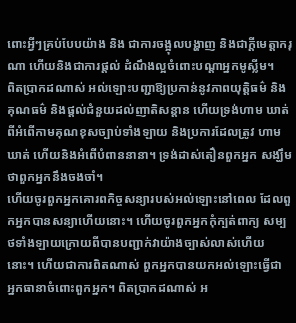ពោះអ្វីៗគ្រប់បែបយ៉ាង និង ជាការចង្អុលបង្ហាញ និងជាក្ដីមេត្ដាករុណា ហើយនិងជាការផ្ដល់ ដំណឹងល្អចំពោះបណ្ដាអ្នកមូស្លីម។
ពិតប្រាកដណាស់ អល់ឡោះបញ្ជាឱ្យប្រកាន់នូវភាពយុត្ដិធម៌ និងគុណធម៌ និងផ្ដល់ជំនួយដល់ញាតិសន្ដាន ហើយទ្រង់ហាម ឃាត់ពីអំពើកាមគុណខុសច្បាប់ទាំងឡាយ និងប្រការដែលត្រូវ ហាមឃាត់ ហើយនិងអំពើបំពាននានា។ ទ្រង់ដាស់តឿនពួកអ្នក សង្ឃឹមថាពួកអ្នកនឹងចងចាំ។
ហើយចូរពួកអ្នកគោរពកិច្ចសន្យារបស់អល់ឡោះនៅពេល ដែលពួកអ្នកបានសន្យាហើយនោះ។ ហើយចូរពួកអ្នកកុំក្បត់ពាក្យ សម្បថទាំងឡាយក្រោយពីបានបញ្ជាក់វាយ៉ាងច្បាស់លាស់ហើយ នោះ។ ហើយជាការពិតណាស់ ពួកអ្នកបានយកអល់ឡោះធ្វើជា អ្នកធានាចំពោះពួកអ្នក។ ពិតប្រាកដណាស់ អ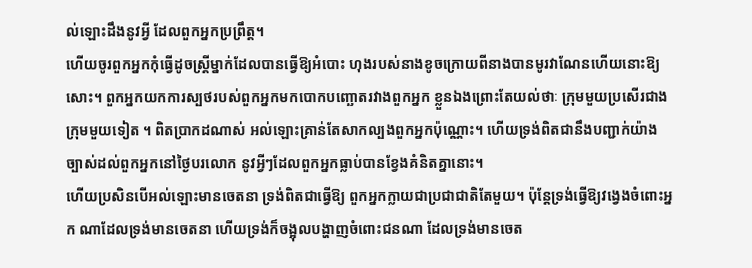ល់ឡោះដឹងនូវអ្វី ដែលពួកអ្នកប្រព្រឹត្ដ។
ហើយចូរពួកអ្នកកុំធ្វើដូចស្រី្ដម្នាក់ដែលបានធ្វើឱ្យអំបោះ ហុងរបស់នាងខូចក្រោយពីនាងបានមូរវាណែនហើយនោះឱ្យសោះ។ ពួកអ្នកយកការស្បថរបស់ពួកអ្នកមកបោកបញ្ឆោតរវាងពួកអ្នក ខ្លួនឯងព្រោះតែយល់ថាៈ ក្រុមមួយប្រសើរជាងក្រុមមួយទៀត ។ ពិតប្រាកដណាស់ អល់ឡោះគ្រាន់តែសាកល្បងពួកអ្នកប៉ុណ្ណោះ។ ហើយទ្រង់ពិតជានឹងបញ្ជាក់យ៉ាងច្បាស់ដល់ពួកអ្នកនៅថ្ងៃបរលោក នូវអ្វីៗដែលពួកអ្នកធ្លាប់បានខ្វែងគំនិតគ្នានោះ។
ហើយប្រសិនបើអល់ឡោះមានចេតនា ទ្រង់ពិតជាធ្វើឱ្យ ពួកអ្នកក្លាយជាប្រជាជាតិតែមួយ។ ប៉ុន្ដែទ្រង់ធ្វើឱ្យវងេ្វងចំពោះអ្នក ណាដែលទ្រង់មានចេតនា ហើយទ្រង់ក៏ចង្អុលបង្ហាញចំពោះជនណា ដែលទ្រង់មានចេត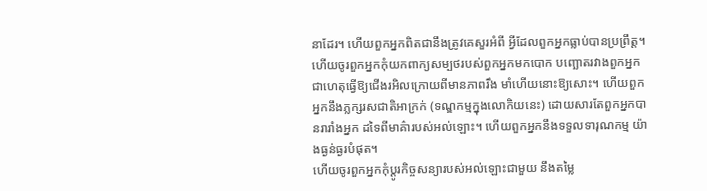នាដែរ។ ហើយពួកអ្នកពិតជានឹងត្រូវគេសួរអំពី អ្វីដែលពួកអ្នកធ្លាប់បានប្រព្រឹត្ដ។
ហើយចូរពួកអ្នកកុំយកពាក្យសម្បថរបស់ពួកអ្នកមកបោក បញ្ឆោតរវាងពួកអ្នក ជាហេតុធ្វើឱ្យជើងរអិលក្រោយពីមានភាពរឹង មាំហើយនោះឱ្យសោះ។ ហើយពួកអ្នកនឹងភ្លក្សរសជាតិអាក្រក់ (ទណ្ឌកម្មក្នុងលោកិយនេះ) ដោយសារតែពួកអ្នកបានរារាំងអ្នក ដទៃពីមាគ៌ារបស់អល់ឡោះ។ ហើយពួកអ្នកនឹងទទួលទារុណកម្ម យ៉ាងធ្ងន់ធ្ងរបំផុត។
ហើយចូរពួកអ្នកកុំប្ដូរកិច្ចសន្យារបស់អល់ឡោះជាមួយ នឹងតម្លៃ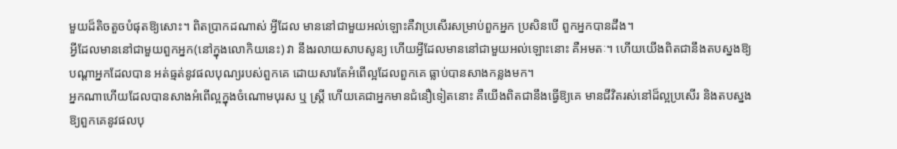មួយដ៏តិចតួចបំផុតឱ្យសោះ។ ពិតប្រាកដណាស់ អ្វីដែល មាននៅជាមួយអល់ឡោះគឺវាប្រសើរសម្រាប់ពួកអ្នក ប្រសិនបើ ពួកអ្នកបានដឹង។
អ្វីដែលមាននៅជាមួយពួកអ្នក(នៅក្នុងលោកិយនេះ) វា នឹងរលាយសាបសូន្យ ហើយអ្វីដែលមាននៅជាមួយអល់ឡោះនោះ គឺអមតៈ។ ហើយយើងពិតជានឹងតបស្នងឱ្យបណ្ដាអ្នកដែលបាន អត់ធ្មត់នូវផលបុណ្យរបស់ពួកគេ ដោយសារតែអំពើល្អដែលពួកគេ ធ្លាប់បានសាងកន្លងមក។
អ្នកណាហើយដែលបានសាងអំពើល្អក្នុងចំណោមបុរស ឬ ស្ដ្រី ហើយគេជាអ្នកមានជំនឿទៀតនោះ គឺយើងពិតជានឹងធ្វើឱ្យគេ មានជីវិតរស់នៅដ៏ល្អប្រសើរ និងតបស្នងឱ្យពួកគេនូវផលបុ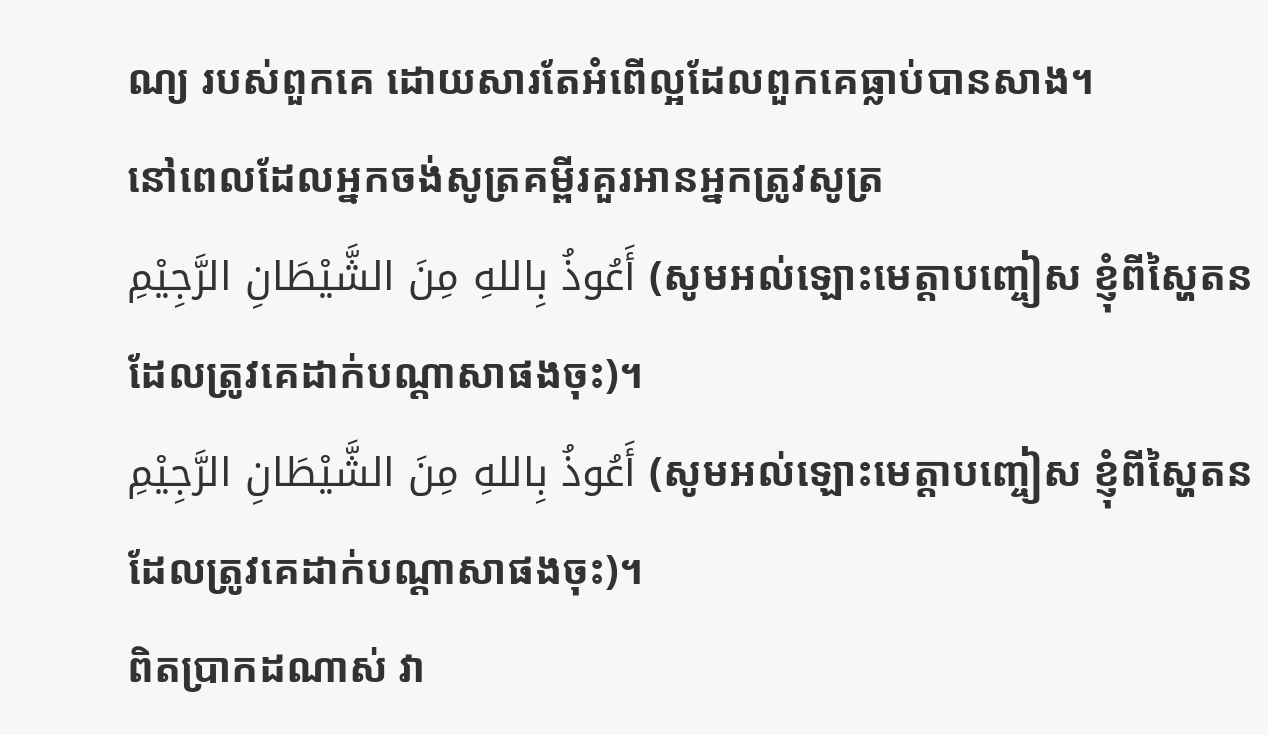ណ្យ របស់ពួកគេ ដោយសារតែអំពើល្អដែលពួកគេធ្លាប់បានសាង។
នៅពេលដែលអ្នកចង់សូត្រគម្ពីរគួរអានអ្នកត្រូវសូត្រ
أَعُوذُ بِاللهِ مِنَ الشَّيْطَانِ الرَّجِيْمِ (សូមអល់ឡោះមេត្ដាបញ្ចៀស ខ្ញុំពីស្ហៃតនដែលត្រូវគេដាក់បណ្ដាសាផងចុះ)។
أَعُوذُ بِاللهِ مِنَ الشَّيْطَانِ الرَّجِيْمِ (សូមអល់ឡោះមេត្ដាបញ្ចៀស ខ្ញុំពីស្ហៃតនដែលត្រូវគេដាក់បណ្ដាសាផងចុះ)។
ពិតប្រាកដណាស់ វា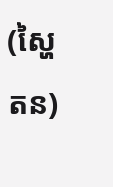(ស្ហៃតន)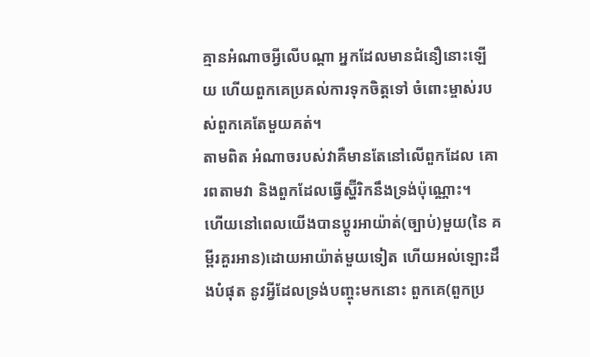គ្មានអំណាចអ្វីលើបណ្ដា អ្នកដែលមានជំនឿនោះឡើយ ហើយពួកគេប្រគល់ការទុកចិត្ដទៅ ចំពោះម្ចាស់របស់ពួកគេតែមួយគត់។
តាមពិត អំណាចរបស់វាគឺមានតែនៅលើពួកដែល គោរពតាមវា និងពួកដែលធ្វើស្ហ៊ីរិកនឹងទ្រង់ប៉ុណ្ណោះ។
ហើយនៅពេលយើងបានប្ដូរអាយ៉ាត់(ច្បាប់)មួយ(នៃ គម្ពីរគួរអាន)ដោយអាយ៉ាត់មួយទៀត ហើយអល់ឡោះដឹងបំផុត នូវអ្វីដែលទ្រង់បញ្ចុះមកនោះ ពួកគេ(ពួកប្រ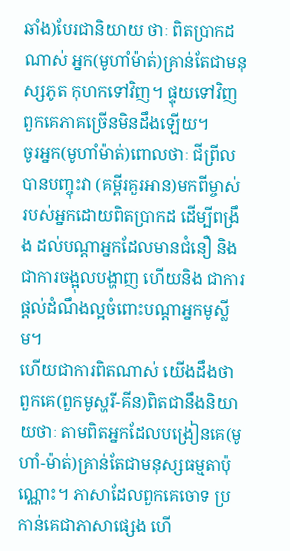ឆាំង)បែរជានិយាយ ថាៈ ពិតប្រាកដណាស់ អ្នក(មូហាំម៉ាត់)គ្រាន់តែជាមនុស្សភូត កុហកទៅវិញ។ ផ្ទុយទៅវិញពួកគេភាគច្រើនមិនដឹងឡើយ។
ចូរអ្នក(មូហាំម៉ាត់)ពោលថាៈ ជីព្រីលបានបញ្ចុះវា (គម្ពីរគួរអាន)មកពីម្ចាស់របស់អ្នកដោយពិតប្រាកដ ដើម្បីពង្រឹង ដល់បណ្ដាអ្នកដែលមានជំនឿ និងជាការចង្អុលបង្ហាញ ហើយនិង ជាការផ្ដល់ដំណឹងល្អចំពោះបណ្ដាអ្នកមូស្លីម។
ហើយជាការពិតណាស់ យើងដឹងថាពួកគេ(ពួកមូស្ហរី-គីន)ពិតជានឹងនិយាយថាៈ តាមពិតអ្នកដែលបង្រៀនគេ(មូហាំ-ម៉ាត់)គ្រាន់តែជាមនុស្សធម្មតាប៉ុណ្ណោះ។ ភាសាដែលពួកគេចោទ ប្រកាន់គេជាភាសាផេ្សង ហើ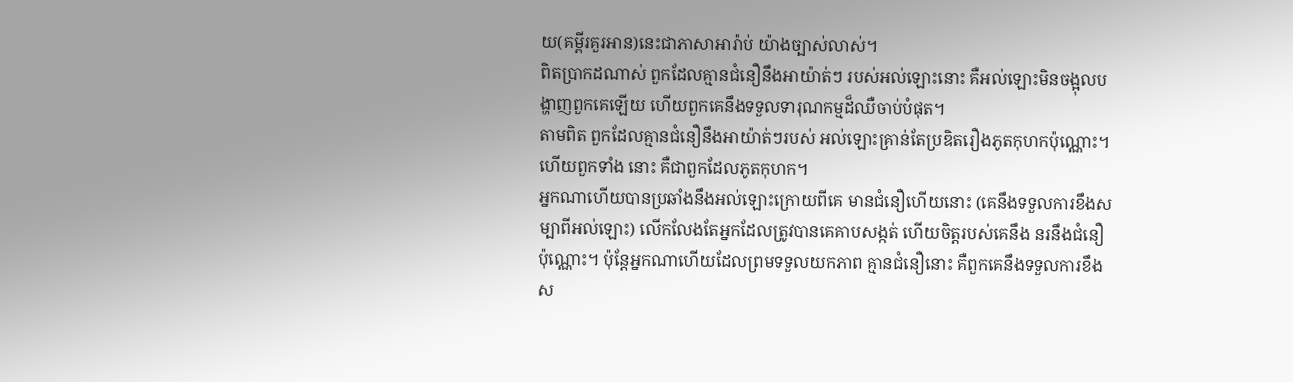យ(គម្ពីរគួរអាន)នេះជាភាសាអារ៉ាប់ យ៉ាងច្បាស់លាស់។
ពិតប្រាកដណាស់ ពួកដែលគ្មានជំនឿនឹងអាយ៉ាត់ៗ របស់អល់ឡោះនោះ គឺអល់ឡោះមិនចង្អុលបង្ហាញពួកគេឡើយ ហើយពួកគេនឹងទទួលទារុណកម្មដ៏ឈឺចាប់បំផុត។
តាមពិត ពួកដែលគ្មានជំនឿនឹងអាយ៉ាត់ៗរបស់ អល់ឡោះគ្រាន់តែប្រឌិតរឿងភូតកុហកប៉ុណ្ណោះ។ ហើយពួកទាំង នោះ គឺជាពួកដែលភូតកុហក។
អ្នកណាហើយបានប្រឆាំងនឹងអល់ឡោះក្រោយពីគេ មានជំនឿហើយនោះ (គេនឹងទទួលការខឹងសម្បាពីអល់ឡោះ) លើកលែងតែអ្នកដែលត្រូវបានគេគាបសង្កត់ ហើយចិត្ដរបស់គេនឹង នរនឹងជំនឿប៉ុណ្ណោះ។ ប៉ុន្ដែអ្នកណាហើយដែលព្រមទទួលយកភាព គ្មានជំនឿនោះ គឺពួកគេនឹងទទួលការខឹងស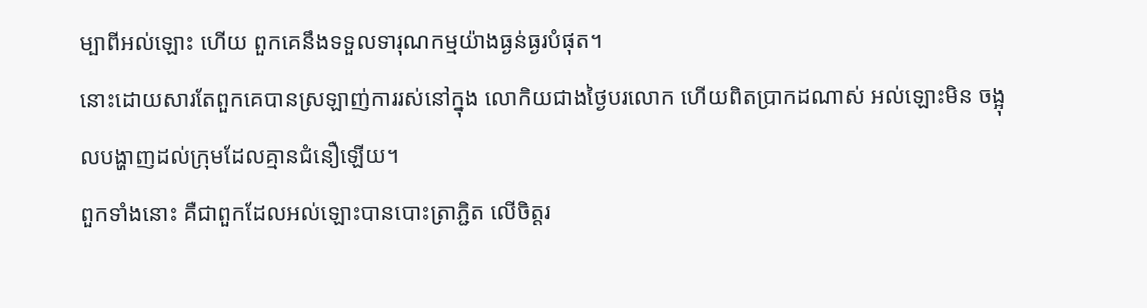ម្បាពីអល់ឡោះ ហើយ ពួកគេនឹងទទួលទារុណកម្មយ៉ាងធ្ងន់ធ្ងរបំផុត។
នោះដោយសារតែពួកគេបានស្រឡាញ់ការរស់នៅក្នុង លោកិយជាងថ្ងៃបរលោក ហើយពិតប្រាកដណាស់ អល់ឡោះមិន ចង្អុលបង្ហាញដល់ក្រុមដែលគ្មានជំនឿឡើយ។
ពួកទាំងនោះ គឺជាពួកដែលអល់ឡោះបានបោះត្រាភ្ជិត លើចិត្ដរ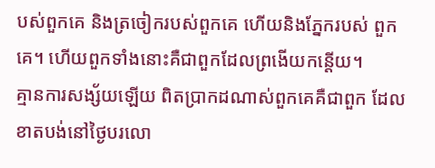បស់ពួកគេ និងត្រចៀករបស់ពួកគេ ហើយនិងភ្នែករបស់ ពួកគេ។ ហើយពួកទាំងនោះគឺជាពួកដែលព្រងើយកន្ដើយ។
គ្មានការសង្ស័យឡើយ ពិតប្រាកដណាស់ពួកគេគឺជាពួក ដែលខាតបង់នៅថ្ងៃបរលោ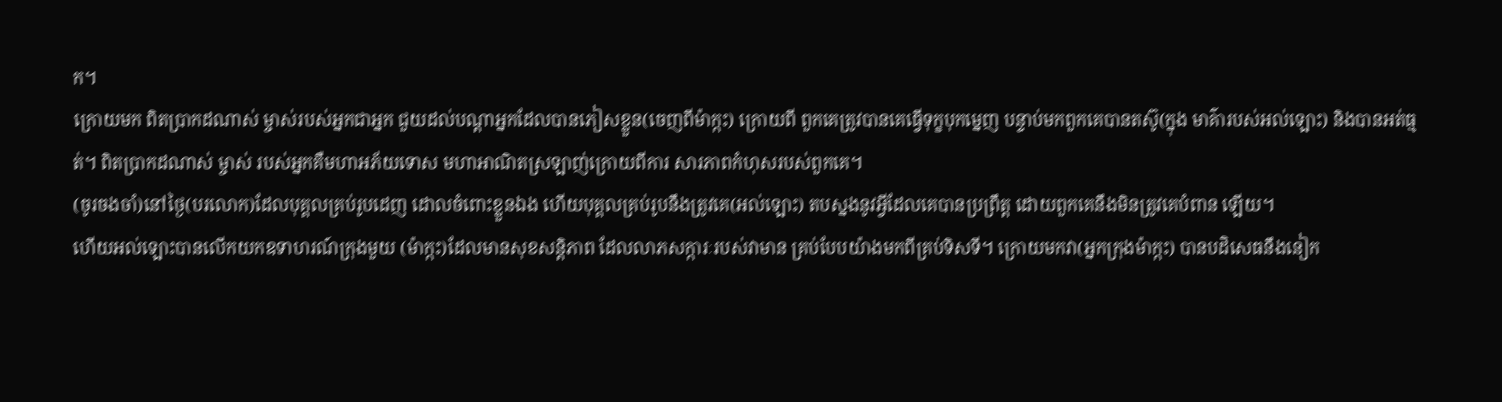ក។
ក្រោយមក ពិតប្រាកដណាស់ ម្ចាស់របស់អ្នកជាអ្នក ជួយដល់បណ្ដាអ្នកដែលបានភៀសខ្លួន(ចេញពីម៉ាក្កះ) ក្រោយពី ពួកគេត្រូវបានគេធ្វើទុក្ខបុកមេ្នញ បន្ទាប់មកពួកគេបានតស៊ូ(ក្នុង មាគ៌ារបស់អល់ឡោះ) និងបានអត់ធ្មត់។ ពិតប្រាកដណាស់ ម្ចាស់ របស់អ្នកគឺមហាអភ័យទោស មហាអាណិតស្រឡាញ់ក្រោយពីការ សារភាពកំហុសរបស់ពួកគេ។
(ចូរចងចាំ)នៅថ្ងៃ(បរលោក)ដែលបុគ្គលគ្រប់រូបដេញ ដោលចំពោះខ្លួនឯង ហើយបុគ្គលគ្រប់រូបនឹងត្រូវគេ(អល់ឡោះ) តបស្នងនូវអ្វីដែលគេបានប្រព្រឹត្ដ ដោយពួកគេនឹងមិនត្រូវគេបំពាន ឡើយ។
ហើយអល់ឡោះបានលើកយកឧទាហរណ៍ក្រុងមួយ (ម៉ាក្កះ)ដែលមានសុខសន្ដិភាព ដែលលាភសក្ការៈរបស់វាមាន គ្រប់បែបយ៉ាងមកពីគ្រប់ទិសទី។ ក្រោយមកវា(អ្នកក្រុងម៉ាក្កះ) បានបដិសេធនឹងនៀក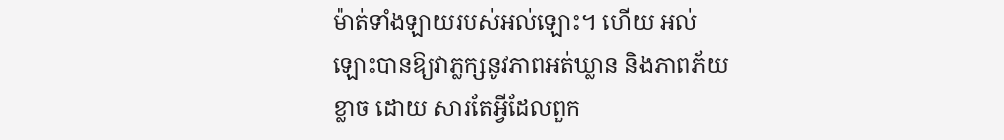ម៉ាត់ទាំងឡាយរបស់អល់ឡោះ។ ហើយ អល់ឡោះបានឱ្យវាភ្លក្សនូវភាពអត់ឃ្លាន និងភាពភ័យខ្លាច ដោយ សារតែអ្វីដែលពួក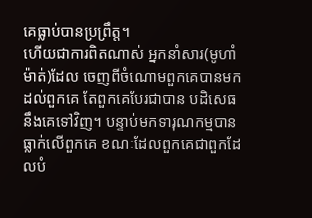គេធ្លាប់បានប្រព្រឹត្ដ។
ហើយជាការពិតណាស់ អ្នកនាំសារ(មូហាំម៉ាត់)ដែល ចេញពីចំណោមពួកគេបានមកដល់ពួកគេ តែពួកគេបែរជាបាន បដិសេធនឹងគេទៅវិញ។ បន្ទាប់មកទារុណកម្មបានធ្លាក់លើពួកគេ ខណៈដែលពួកគេជាពួកដែលបំ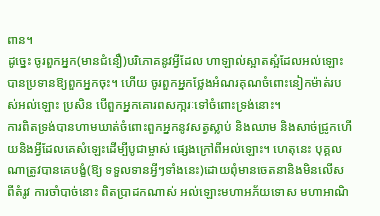ពាន។
ដូចេ្នះ ចូរពួកអ្នក(មានជំនឿ)បរិភោគនូវអ្វីដែល ហាឡាល់ស្អាតស្អំដែលអល់ឡោះបានប្រទានឱ្យពួកអ្នកចុះ។ ហើយ ចូរពួកអ្នកថ្លែងអំណរគុណចំពោះនៀកម៉ាត់របស់អល់ឡោះ ប្រសិន បើពួកអ្នកគោរពសកា្ករៈទៅចំពោះទ្រង់នោះ។
ការពិតទ្រង់បានហាមឃាត់ចំពោះពួកអ្នកនូវសត្វស្លាប់ និងឈាម និងសាច់ជ្រូកហើយនិងអី្វដែលគេសំឡេះដើម្បីបូជាម្ចាស់ ផេ្សងក្រៅពីអល់ឡោះ។ ហេតុនេះ បុគ្គលណាត្រូវបានគេបង្ខំ(ឱ្យ ទទួលទានអ្វីៗទាំងនេះ)ដោយពុំមានចេតនានិងមិនលើសពីតំរូវ ការចាំបាច់នោះ ពិតប្រាដកណាស់ អល់ឡោះមហាអភ័យទោស មហាអាណិ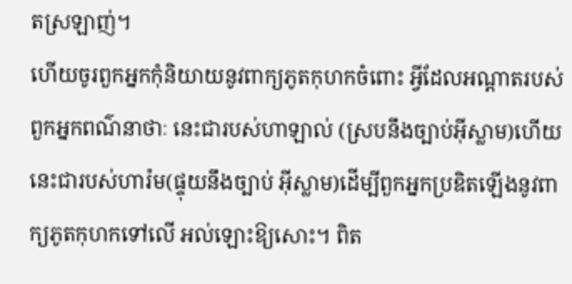តស្រឡាញ់។
ហើយចូរពួកអ្នកកុំនិយាយនូវពាក្យភូតកុហកចំពោះ អ្វីដែលអណ្ដាតរបស់ពួកអ្នកពណ៌នាថាៈ នេះជារបស់ហាឡាល់ (ស្របនឹងច្បាប់អ៊ីស្លាម)ហើយនេះជារបស់ហារ៉ម(ផ្ទុយនឹងច្បាប់ អ៊ីស្លាម)ដើម្បីពួកអ្នកប្រឌិតឡើងនូវពាក្យភូតកុហកទៅលើ អល់ឡោះឱ្យសោះ។ ពិត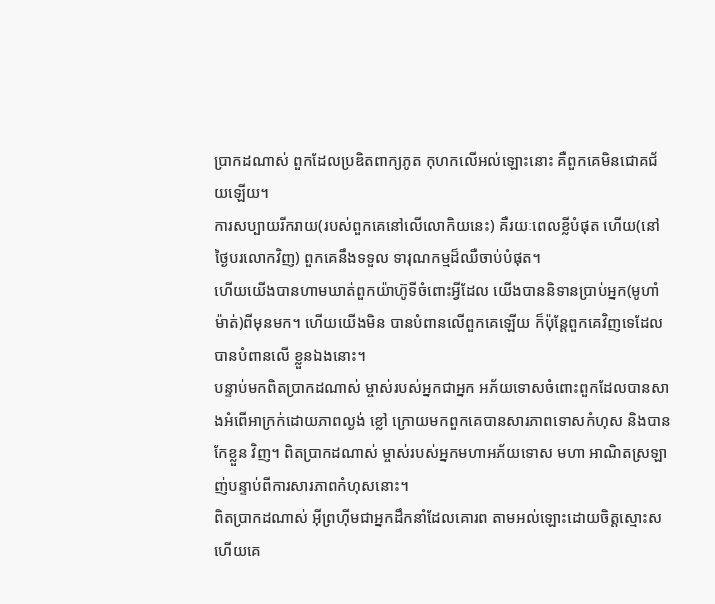ប្រាកដណាស់ ពួកដែលប្រឌិតពាក្យភូត កុហកលើអល់ឡោះនោះ គឺពួកគេមិនជោគជ័យឡើយ។
ការសប្បាយរីករាយ(របស់ពួកគេនៅលើលោកិយនេះ) គឺរយៈពេលខ្លីបំផុត ហើយ(នៅថ្ងៃបរលោកវិញ) ពួកគេនឹងទទួល ទារុណកម្មដ៏ឈឺចាប់បំផុត។
ហើយយើងបានហាមឃាត់ពួកយ៉ាហ៊ូទីចំពោះអ្វីដែល យើងបាននិទានប្រាប់អ្នក(មូហាំម៉ាត់)ពីមុនមក។ ហើយយើងមិន បានបំពានលើពួកគេឡើយ ក៏ប៉ុន្ដែពួកគេវិញទេដែលបានបំពានលើ ខ្លួនឯងនោះ។
បន្ទាប់មកពិតប្រាកដណាស់ ម្ចាស់របស់អ្នកជាអ្នក អភ័យទោសចំពោះពួកដែលបានសាងអំពើអាក្រក់ដោយភាពល្ងង់ ខ្លៅ ក្រោយមកពួកគេបានសារភាពទោសកំហុស និងបានកែខ្លួន វិញ។ ពិតប្រាកដណាស់ ម្ចាស់របស់អ្នកមហាអភ័យទោស មហា អាណិតស្រឡាញ់បន្ទាប់ពីការសារភាពកំហុសនោះ។
ពិតប្រាកដណាស់ អ៊ីព្រហ៊ីមជាអ្នកដឹកនាំដែលគោរព តាមអល់ឡោះដោយចិត្ដស្មោះស ហើយគេ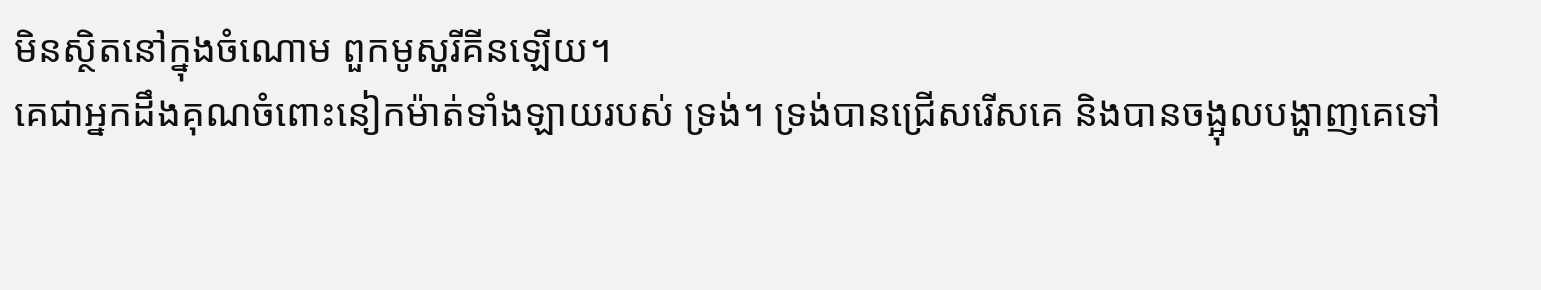មិនស្ថិតនៅក្នុងចំណោម ពួកមូស្ហរីគីនឡើយ។
គេជាអ្នកដឹងគុណចំពោះនៀកម៉ាត់ទាំងឡាយរបស់ ទ្រង់។ ទ្រង់បានជ្រើសរើសគេ និងបានចង្អុលបង្ហាញគេទៅ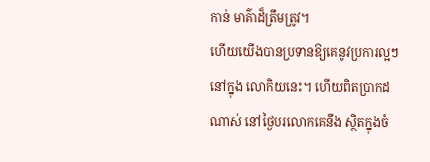កាន់ មាគ៌ាដ៏ត្រឹមត្រូវ។
ហើយយើងបានប្រទានឱ្យគេនូវប្រការល្អៗនៅក្នុង លោកិយនេះ។ ហើយពិតប្រាកដណាស់ នៅថ្ងៃបរលោកគេនឹង ស្ថិតក្នុងចំ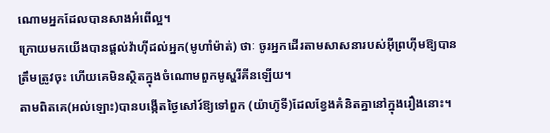ណោមអ្នកដែលបានសាងអំពើល្អ។
ក្រោយមកយើងបានផ្ដល់វ៉ាហ៊ីដល់អ្នក(មូហាំម៉ាត់) ថាៈ ចូរអ្នកដើរតាមសាសនារបស់អ៊ីព្រហ៊ីមឱ្យបានត្រឹមត្រូវចុះ ហើយគេមិនស្ថិតក្នុងចំណោមពួកមូស្ហរីគីនឡើយ។
តាមពិតគេ(អល់ឡោះ)បានបង្កើតថ្ងៃសៅរ៍ឱ្យទៅពួក (យ៉ាហ៊ូទី)ដែលខ្វែងគំនិតគ្នានៅក្នុងរឿងនោះ។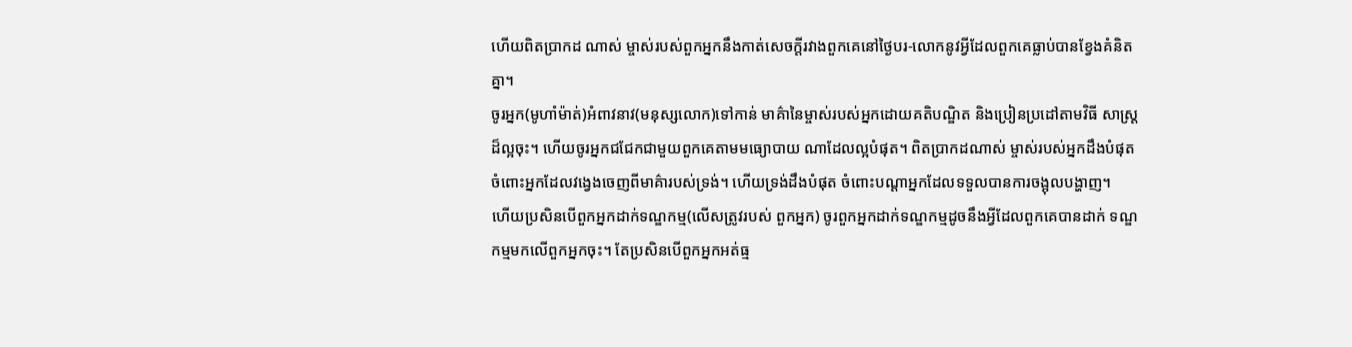ហើយពិតប្រាកដ ណាស់ ម្ចាស់របស់ពួកអ្នកនឹងកាត់សេចក្ដីរវាងពួកគេនៅថ្ងៃបរ-លោកនូវអ្វីដែលពួកគេធ្លាប់បានខ្វែងគំនិតគ្នា។
ចូរអ្នក(មូហាំម៉ាត់)អំពាវនាវ(មនុស្សលោក)ទៅកាន់ មាគ៌ានៃម្ចាស់របស់អ្នកដោយគតិបណ្ឌិត និងប្រៀនប្រដៅតាមវិធី សាស្ដ្រដ៏ល្អចុះ។ ហើយចូរអ្នកជជែកជាមួយពួកគេតាមមធ្យោបាយ ណាដែលល្អបំផុត។ ពិតប្រាកដណាស់ ម្ចាស់របស់អ្នកដឹងបំផុត ចំពោះអ្នកដែលវងេ្វងចេញពីមាគ៌ារបស់ទ្រង់។ ហើយទ្រង់ដឹងបំផុត ចំពោះបណ្ដាអ្នកដែលទទួលបានការចង្អុលបង្ហាញ។
ហើយប្រសិនបើពួកអ្នកដាក់ទណ្ឌកម្ម(លើសត្រូវរបស់ ពួកអ្នក) ចូរពួកអ្នកដាក់ទណ្ឌកម្មដូចនឹងអ្វីដែលពួកគេបានដាក់ ទណ្ឌកម្មមកលើពួកអ្នកចុះ។ តែប្រសិនបើពួកអ្នកអត់ធ្ម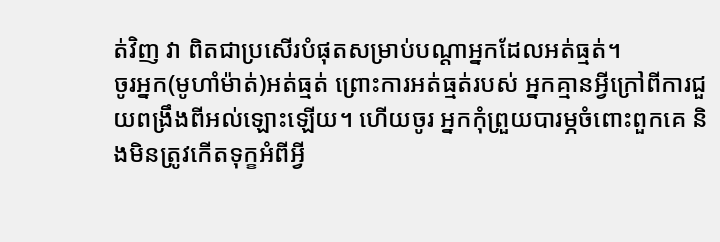ត់វិញ វា ពិតជាប្រសើរបំផុតសម្រាប់បណ្ដាអ្នកដែលអត់ធ្មត់។
ចូរអ្នក(មូហាំម៉ាត់)អត់ធ្មត់ ព្រោះការអត់ធ្មត់របស់ អ្នកគ្មានអ្វីក្រៅពីការជួយពង្រឹងពីអល់ឡោះឡើយ។ ហើយចូរ អ្នកកុំព្រួយបារម្ភចំពោះពួកគេ និងមិនត្រូវកើតទុក្ខអំពីអ្វី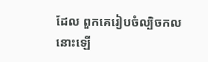ដែល ពួកគេរៀបចំល្បិចកលនោះឡើ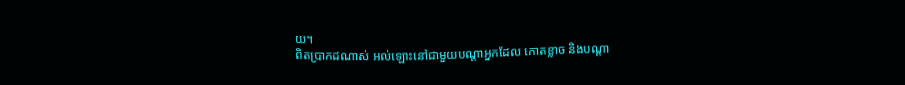យ។
ពិតប្រាកដណាស់ អល់ឡោះនៅជាមួយបណ្ដាអ្នកដែល កោតខ្លាច និងបណ្ដា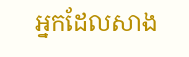អ្នកដែលសាង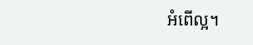អំពើល្អ។